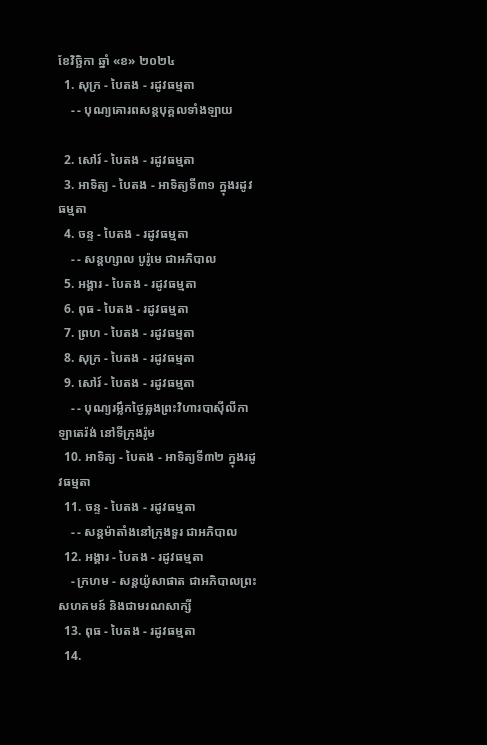ខែវិច្ឆិកា ឆ្នាំ «ខ» ២០២៤
  1. សុក្រ - បៃតង - រដូវធម្មតា
    - - បុណ្យគោរពសន្ដបុគ្គលទាំងឡាយ

  2. សៅរ៍ - បៃតង - រដូវធម្មតា
  3. អាទិត្យ - បៃតង - អាទិត្យទី៣១ ក្នុងរដូវធម្មតា
  4. ចន្ទ - បៃតង - រដូវធម្មតា
    - - សន្ដហ្សាល បូរ៉ូមេ ជាអភិបាល
  5. អង្គារ - បៃតង - រដូវធម្មតា
  6. ពុធ - បៃតង - រដូវធម្មតា
  7. ព្រហ - បៃតង - រដូវធម្មតា
  8. សុក្រ - បៃតង - រដូវធម្មតា
  9. សៅរ៍ - បៃតង - រដូវធម្មតា
    - - បុណ្យរម្លឹកថ្ងៃឆ្លងព្រះវិហារបាស៊ីលីកាឡាតេរ៉ង់ នៅទីក្រុងរ៉ូម
  10. អាទិត្យ - បៃតង - អាទិត្យទី៣២ ក្នុងរដូវធម្មតា
  11. ចន្ទ - បៃតង - រដូវធម្មតា
    - - សន្ដម៉ាតាំងនៅក្រុងទួរ ជាអភិបាល
  12. អង្គារ - បៃតង - រដូវធម្មតា
    - ក្រហម - សន្ដយ៉ូសាផាត ជាអភិបាលព្រះសហគមន៍ និងជាមរណសាក្សី
  13. ពុធ - បៃតង - រដូវធម្មតា
  14.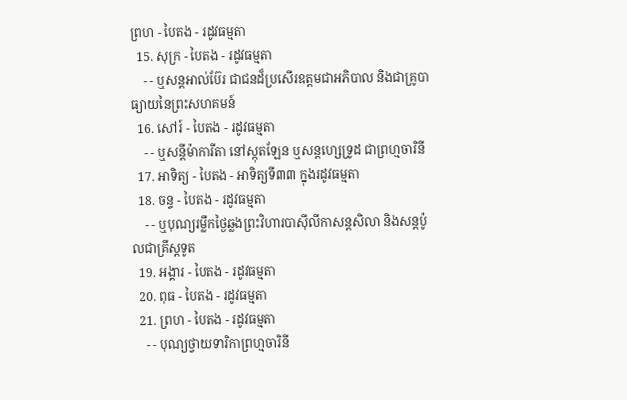ព្រហ - បៃតង - រដូវធម្មតា
  15. សុក្រ - បៃតង - រដូវធម្មតា
    - - ឬសន្ដអាល់ប៊ែរ ជាជនដ៏ប្រសើរឧត្ដមជាអភិបាល និងជាគ្រូបាធ្យាយនៃព្រះសហគមន៍
  16. សៅរ៍ - បៃតង - រដូវធម្មតា
    - - ឬសន្ដីម៉ាការីតា នៅស្កុតឡែន ឬសន្ដហ្សេទ្រូដ ជាព្រហ្មចារិនី
  17. អាទិត្យ - បៃតង - អាទិត្យទី៣៣ ក្នុងរដូវធម្មតា
  18. ចន្ទ - បៃតង - រដូវធម្មតា
    - - ឬបុណ្យរម្លឹកថ្ងៃឆ្លងព្រះវិហារបាស៊ីលីកាសន្ដសិលា និងសន្ដប៉ូលជាគ្រីស្ដទូត
  19. អង្គារ - បៃតង - រដូវធម្មតា
  20. ពុធ - បៃតង - រដូវធម្មតា
  21. ព្រហ - បៃតង - រដូវធម្មតា
    - - បុណ្យថ្វាយទារិកាព្រហ្មចារិនី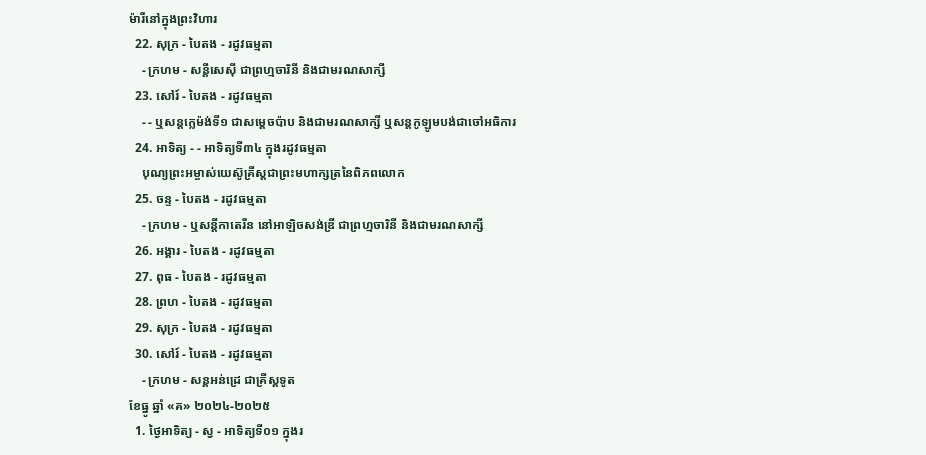ម៉ារីនៅក្នុងព្រះវិហារ
  22. សុក្រ - បៃតង - រដូវធម្មតា
    - ក្រហម - សន្ដីសេស៊ី ជាព្រហ្មចារិនី និងជាមរណសាក្សី
  23. សៅរ៍ - បៃតង - រដូវធម្មតា
    - - ឬសន្ដក្លេម៉ង់ទី១ ជាសម្ដេចប៉ាប និងជាមរណសាក្សី ឬសន្ដកូឡូមបង់ជាចៅអធិការ
  24. អាទិត្យ - - អាទិត្យទី៣៤ ក្នុងរដូវធម្មតា
    បុណ្យព្រះអម្ចាស់យេស៊ូគ្រីស្ដជាព្រះមហាក្សត្រនៃពិភពលោក
  25. ចន្ទ - បៃតង - រដូវធម្មតា
    - ក្រហម - ឬសន្ដីកាតេរីន នៅអាឡិចសង់ឌ្រី ជាព្រហ្មចារិនី និងជាមរណសាក្សី
  26. អង្គារ - បៃតង - រដូវធម្មតា
  27. ពុធ - បៃតង - រដូវធម្មតា
  28. ព្រហ - បៃតង - រដូវធម្មតា
  29. សុក្រ - បៃតង - រដូវធម្មតា
  30. សៅរ៍ - បៃតង - រដូវធម្មតា
    - ក្រហម - សន្ដអន់ដ្រេ ជាគ្រីស្ដទូត
ខែធ្នូ ឆ្នាំ «គ» ២០២៤-២០២៥
  1. ថ្ងៃអាទិត្យ - ស្វ - អាទិត្យទី០១ ក្នុងរ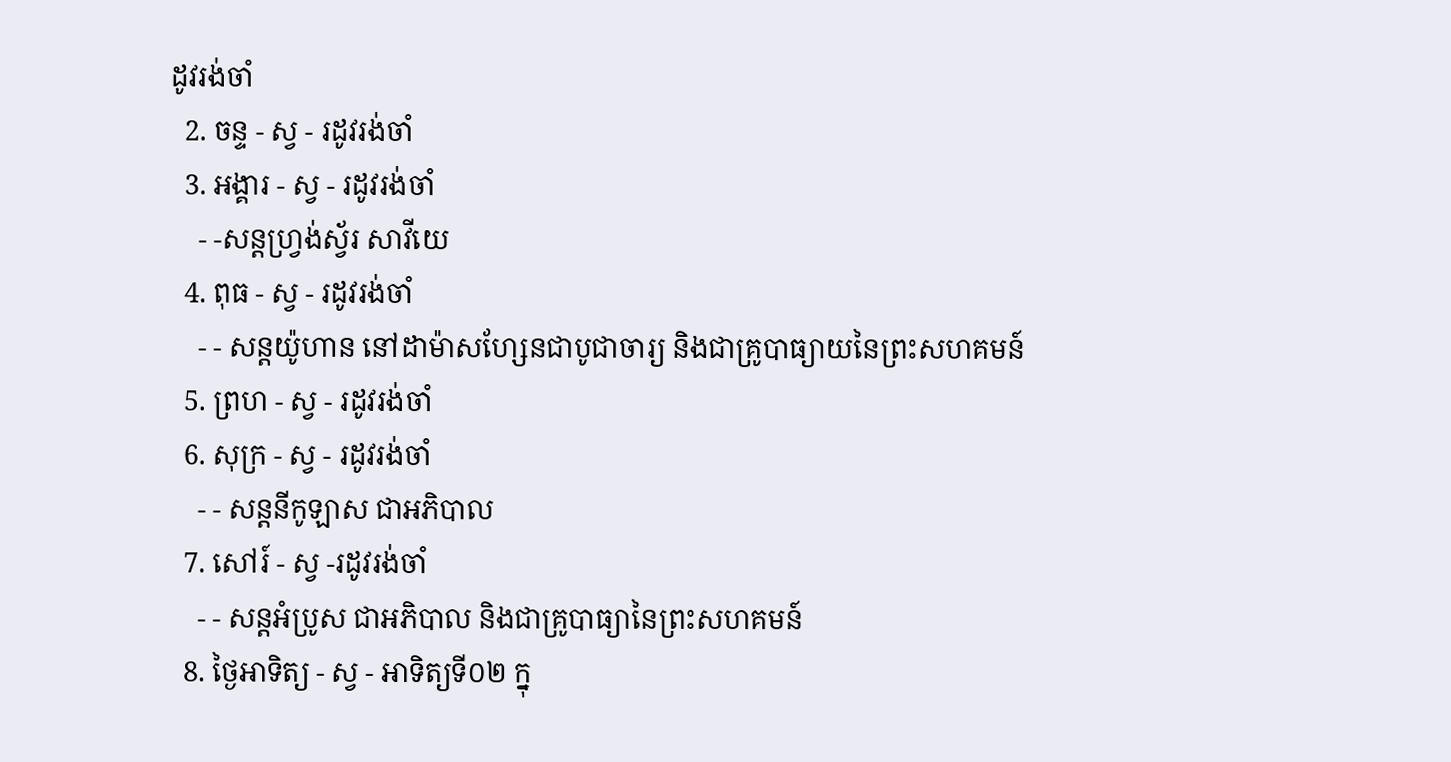ដូវរង់ចាំ
  2. ចន្ទ - ស្វ - រដូវរង់ចាំ
  3. អង្គារ - ស្វ - រដូវរង់ចាំ
    - -សន្ដហ្វ្រង់ស្វ័រ សាវីយេ
  4. ពុធ - ស្វ - រដូវរង់ចាំ
    - - សន្ដយ៉ូហាន នៅដាម៉ាសហ្សែនជាបូជាចារ្យ និងជាគ្រូបាធ្យាយនៃព្រះសហគមន៍
  5. ព្រហ - ស្វ - រដូវរង់ចាំ
  6. សុក្រ - ស្វ - រដូវរង់ចាំ
    - - សន្ដនីកូឡាស ជាអភិបាល
  7. សៅរ៍ - ស្វ -រដូវរង់ចាំ
    - - សន្ដអំប្រូស ជាអភិបាល និងជាគ្រូបាធ្យានៃព្រះសហគមន៍
  8. ថ្ងៃអាទិត្យ - ស្វ - អាទិត្យទី០២ ក្នុ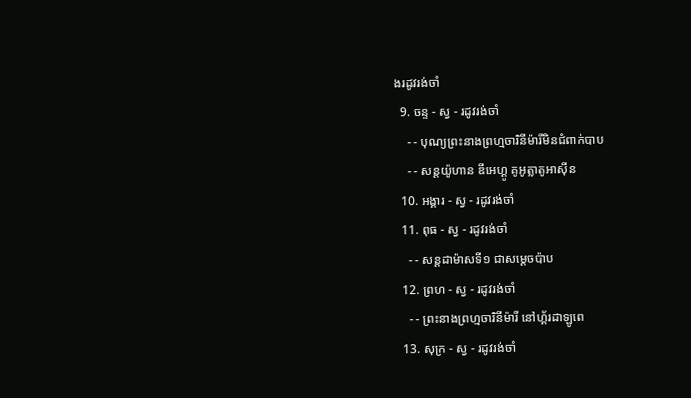ងរដូវរង់ចាំ
  9. ចន្ទ - ស្វ - រដូវរង់ចាំ
    - - បុណ្យព្រះនាងព្រហ្មចារិនីម៉ារីមិនជំពាក់បាប
    - - សន្ដយ៉ូហាន ឌីអេហ្គូ គូអូត្លាតូអាស៊ីន
  10. អង្គារ - ស្វ - រដូវរង់ចាំ
  11. ពុធ - ស្វ - រដូវរង់ចាំ
    - - សន្ដដាម៉ាសទី១ ជាសម្ដេចប៉ាប
  12. ព្រហ - ស្វ - រដូវរង់ចាំ
    - - ព្រះនាងព្រហ្មចារិនីម៉ារី នៅហ្គ័រដាឡូពេ
  13. សុក្រ - ស្វ - រដូវរង់ចាំ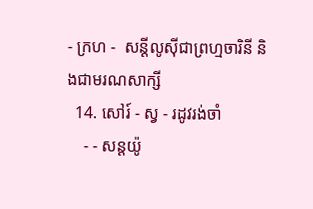- ក្រហ -  សន្ដីលូស៊ីជាព្រហ្មចារិនី និងជាមរណសាក្សី
  14. សៅរ៍ - ស្វ - រដូវរង់ចាំ
    - - សន្ដយ៉ូ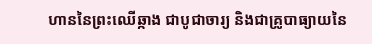ហាននៃព្រះឈើឆ្កាង ជាបូជាចារ្យ និងជាគ្រូបាធ្យាយនៃ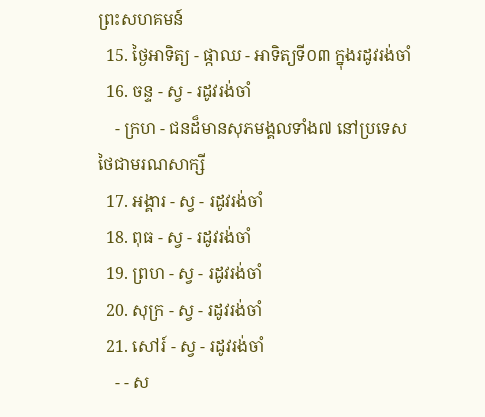ព្រះសហគមន៍
  15. ថ្ងៃអាទិត្យ - ផ្កាឈ - អាទិត្យទី០៣ ក្នុងរដូវរង់ចាំ
  16. ចន្ទ - ស្វ - រដូវរង់ចាំ
    - ក្រហ - ជនដ៏មានសុភមង្គលទាំង៧ នៅប្រទេសថៃជាមរណសាក្សី
  17. អង្គារ - ស្វ - រដូវរង់ចាំ
  18. ពុធ - ស្វ - រដូវរង់ចាំ
  19. ព្រហ - ស្វ - រដូវរង់ចាំ
  20. សុក្រ - ស្វ - រដូវរង់ចាំ
  21. សៅរ៍ - ស្វ - រដូវរង់ចាំ
    - - ស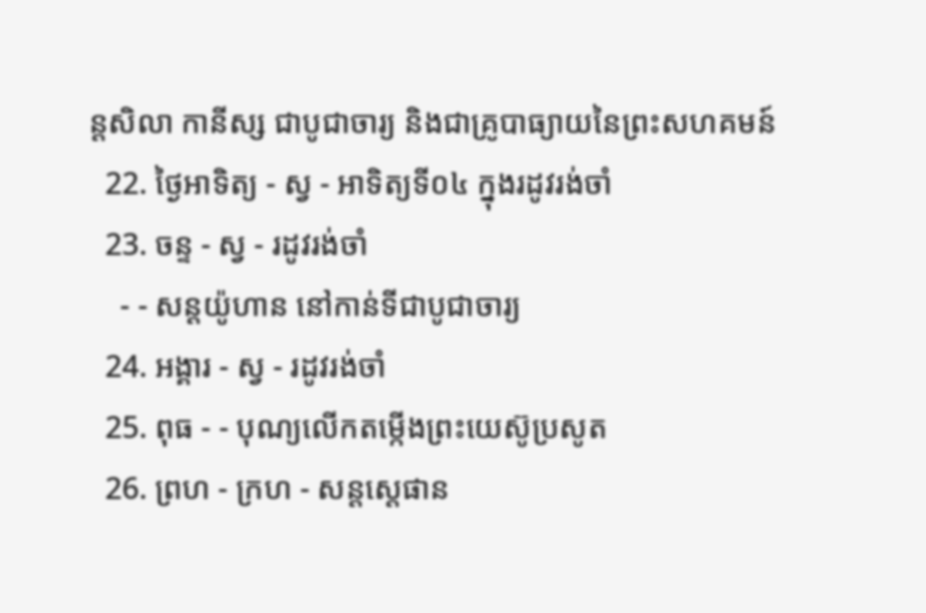ន្ដសិលា កានីស្ស ជាបូជាចារ្យ និងជាគ្រូបាធ្យាយនៃព្រះសហគមន៍
  22. ថ្ងៃអាទិត្យ - ស្វ - អាទិត្យទី០៤ ក្នុងរដូវរង់ចាំ
  23. ចន្ទ - ស្វ - រដូវរង់ចាំ
    - - សន្ដយ៉ូហាន នៅកាន់ទីជាបូជាចារ្យ
  24. អង្គារ - ស្វ - រដូវរង់ចាំ
  25. ពុធ - - បុណ្យលើកតម្កើងព្រះយេស៊ូប្រសូត
  26. ព្រហ - ក្រហ - សន្តស្តេផាន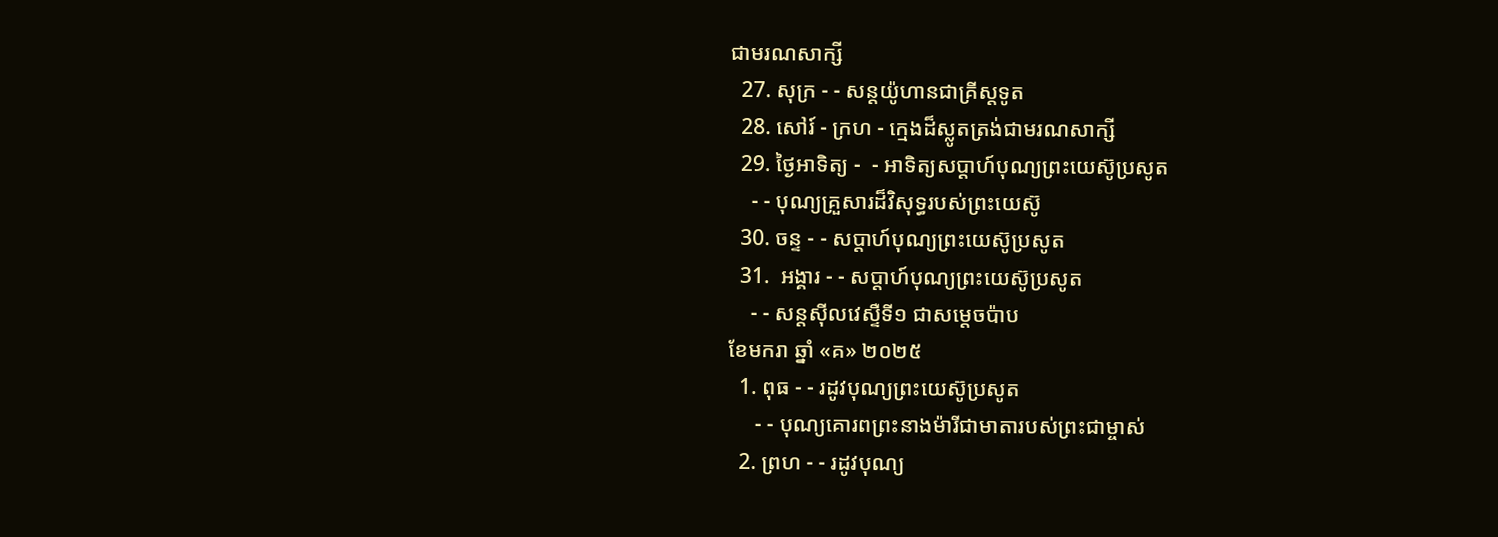ជាមរណសាក្សី
  27. សុក្រ - - សន្តយ៉ូហានជាគ្រីស្តទូត
  28. សៅរ៍ - ក្រហ - ក្មេងដ៏ស្លូតត្រង់ជាមរណសាក្សី
  29. ថ្ងៃអាទិត្យ -  - អាទិត្យសប្ដាហ៍បុណ្យព្រះយេស៊ូប្រសូត
    - - បុណ្យគ្រួសារដ៏វិសុទ្ធរបស់ព្រះយេស៊ូ
  30. ចន្ទ - - សប្ដាហ៍បុណ្យព្រះយេស៊ូប្រសូត
  31.  អង្គារ - - សប្ដាហ៍បុណ្យព្រះយេស៊ូប្រសូត
    - - សន្ដស៊ីលវេស្ទឺទី១ ជាសម្ដេចប៉ាប
ខែមករា ឆ្នាំ «គ» ២០២៥
  1. ពុធ - - រដូវបុណ្យព្រះយេស៊ូប្រសូត
     - - បុណ្យគោរពព្រះនាងម៉ារីជាមាតារបស់ព្រះជាម្ចាស់
  2. ព្រហ - - រដូវបុណ្យ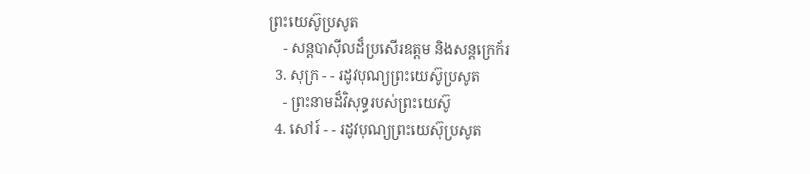ព្រះយេស៊ូប្រសូត
    - សន្ដបាស៊ីលដ៏ប្រសើរឧត្ដម និងសន្ដក្រេក័រ
  3. សុក្រ - - រដូវបុណ្យព្រះយេស៊ូប្រសូត
    - ព្រះនាមដ៏វិសុទ្ធរបស់ព្រះយេស៊ូ
  4. សៅរ៍ - - រដូវបុណ្យព្រះយេស៊ុប្រសូត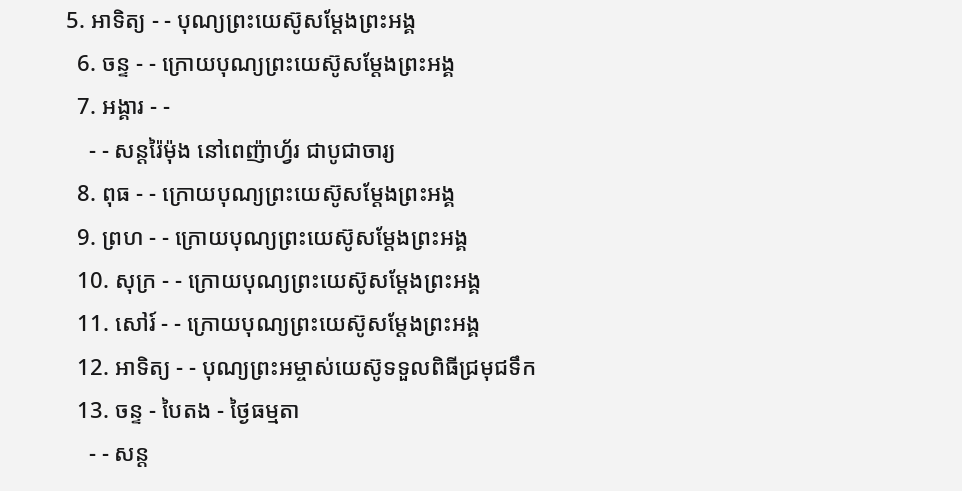5. អាទិត្យ - - បុណ្យព្រះយេស៊ូសម្ដែងព្រះអង្គ
  6. ចន្ទ - - ក្រោយបុណ្យព្រះយេស៊ូសម្ដែងព្រះអង្គ
  7. អង្គារ - -
    - - សន្ដរ៉ៃម៉ុង នៅពេញ៉ាហ្វ័រ ជាបូជាចារ្យ
  8. ពុធ - - ក្រោយបុណ្យព្រះយេស៊ូសម្ដែងព្រះអង្គ
  9. ព្រហ - - ក្រោយបុណ្យព្រះយេស៊ូសម្ដែងព្រះអង្គ
  10. សុក្រ - - ក្រោយបុណ្យព្រះយេស៊ូសម្ដែងព្រះអង្គ
  11. សៅរ៍ - - ក្រោយបុណ្យព្រះយេស៊ូសម្ដែងព្រះអង្គ
  12. អាទិត្យ - - បុណ្យព្រះអម្ចាស់យេស៊ូទទួលពិធីជ្រមុជទឹក
  13. ចន្ទ - បៃតង - ថ្ងៃធម្មតា
    - - សន្ដ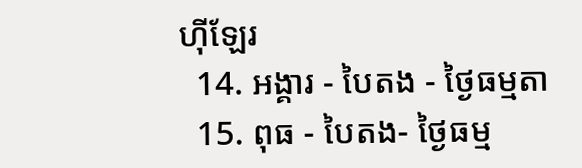ហ៊ីឡែរ
  14. អង្គារ - បៃតង - ថ្ងៃធម្មតា
  15. ពុធ - បៃតង- ថ្ងៃធម្ម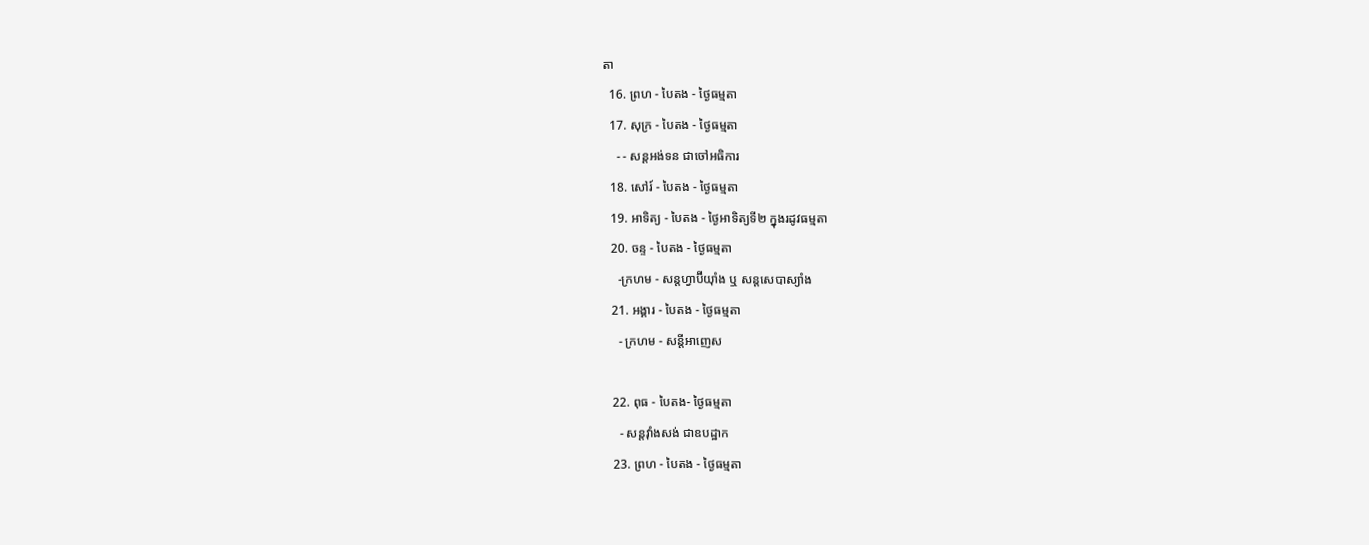តា
  16. ព្រហ - បៃតង - ថ្ងៃធម្មតា
  17. សុក្រ - បៃតង - ថ្ងៃធម្មតា
    - - សន្ដអង់ទន ជាចៅអធិការ
  18. សៅរ៍ - បៃតង - ថ្ងៃធម្មតា
  19. អាទិត្យ - បៃតង - ថ្ងៃអាទិត្យទី២ ក្នុងរដូវធម្មតា
  20. ចន្ទ - បៃតង - ថ្ងៃធម្មតា
    -ក្រហម - សន្ដហ្វាប៊ីយ៉ាំង ឬ សន្ដសេបាស្យាំង
  21. អង្គារ - បៃតង - ថ្ងៃធម្មតា
    - ក្រហម - សន្ដីអាញេស

  22. ពុធ - បៃតង- ថ្ងៃធម្មតា
    - សន្ដវ៉ាំងសង់ ជាឧបដ្ឋាក
  23. ព្រហ - បៃតង - ថ្ងៃធម្មតា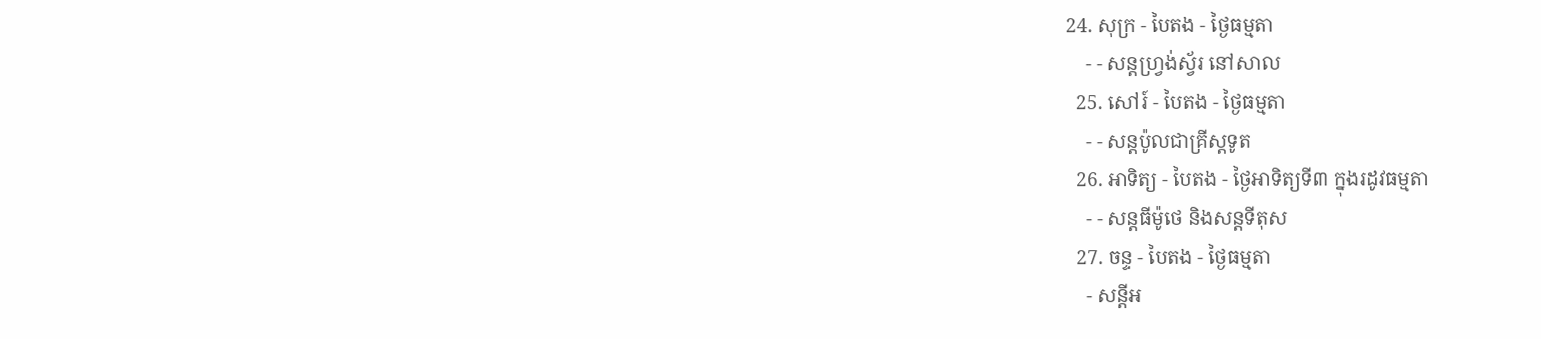24. សុក្រ - បៃតង - ថ្ងៃធម្មតា
    - - សន្ដហ្វ្រង់ស្វ័រ នៅសាល
  25. សៅរ៍ - បៃតង - ថ្ងៃធម្មតា
    - - សន្ដប៉ូលជាគ្រីស្ដទូត
  26. អាទិត្យ - បៃតង - ថ្ងៃអាទិត្យទី៣ ក្នុងរដូវធម្មតា
    - - សន្ដធីម៉ូថេ និងសន្ដទីតុស
  27. ចន្ទ - បៃតង - ថ្ងៃធម្មតា
    - សន្ដីអ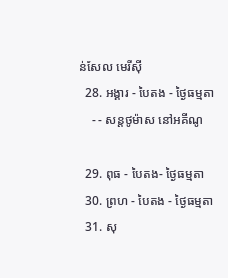ន់សែល មេរីស៊ី
  28. អង្គារ - បៃតង - ថ្ងៃធម្មតា
    - - សន្ដថូម៉ាស នៅអគីណូ

  29. ពុធ - បៃតង- ថ្ងៃធម្មតា
  30. ព្រហ - បៃតង - ថ្ងៃធម្មតា
  31. សុ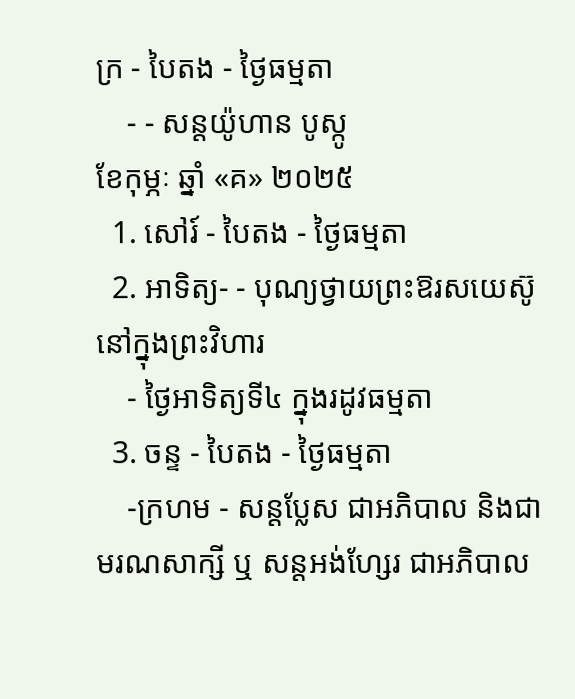ក្រ - បៃតង - ថ្ងៃធម្មតា
    - - សន្ដយ៉ូហាន បូស្កូ
ខែកុម្ភៈ ឆ្នាំ «គ» ២០២៥
  1. សៅរ៍ - បៃតង - ថ្ងៃធម្មតា
  2. អាទិត្យ- - បុណ្យថ្វាយព្រះឱរសយេស៊ូនៅក្នុងព្រះវិហារ
    - ថ្ងៃអាទិត្យទី៤ ក្នុងរដូវធម្មតា
  3. ចន្ទ - បៃតង - ថ្ងៃធម្មតា
    -ក្រហម - សន្ដប្លែស ជាអភិបាល និងជាមរណសាក្សី ឬ សន្ដអង់ហ្សែរ ជាអភិបាល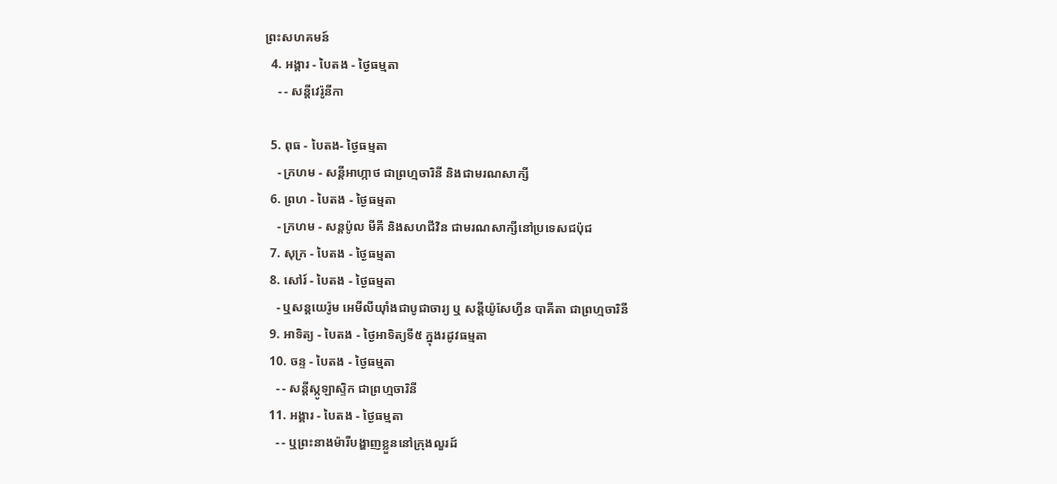ព្រះសហគមន៍
  4. អង្គារ - បៃតង - ថ្ងៃធម្មតា
    - - សន្ដីវេរ៉ូនីកា

  5. ពុធ - បៃតង- ថ្ងៃធម្មតា
    - ក្រហម - សន្ដីអាហ្កាថ ជាព្រហ្មចារិនី និងជាមរណសាក្សី
  6. ព្រហ - បៃតង - ថ្ងៃធម្មតា
    - ក្រហម - សន្ដប៉ូល មីគី និងសហជីវិន ជាមរណសាក្សីនៅប្រទេសជប៉ុជ
  7. សុក្រ - បៃតង - ថ្ងៃធម្មតា
  8. សៅរ៍ - បៃតង - ថ្ងៃធម្មតា
    - ឬសន្ដយេរ៉ូម អេមីលីយ៉ាំងជាបូជាចារ្យ ឬ សន្ដីយ៉ូសែហ្វីន បាគីតា ជាព្រហ្មចារិនី
  9. អាទិត្យ - បៃតង - ថ្ងៃអាទិត្យទី៥ ក្នុងរដូវធម្មតា
  10. ចន្ទ - បៃតង - ថ្ងៃធម្មតា
    - - សន្ដីស្កូឡាស្ទិក ជាព្រហ្មចារិនី
  11. អង្គារ - បៃតង - ថ្ងៃធម្មតា
    - - ឬព្រះនាងម៉ារីបង្ហាញខ្លួននៅក្រុងលួរដ៍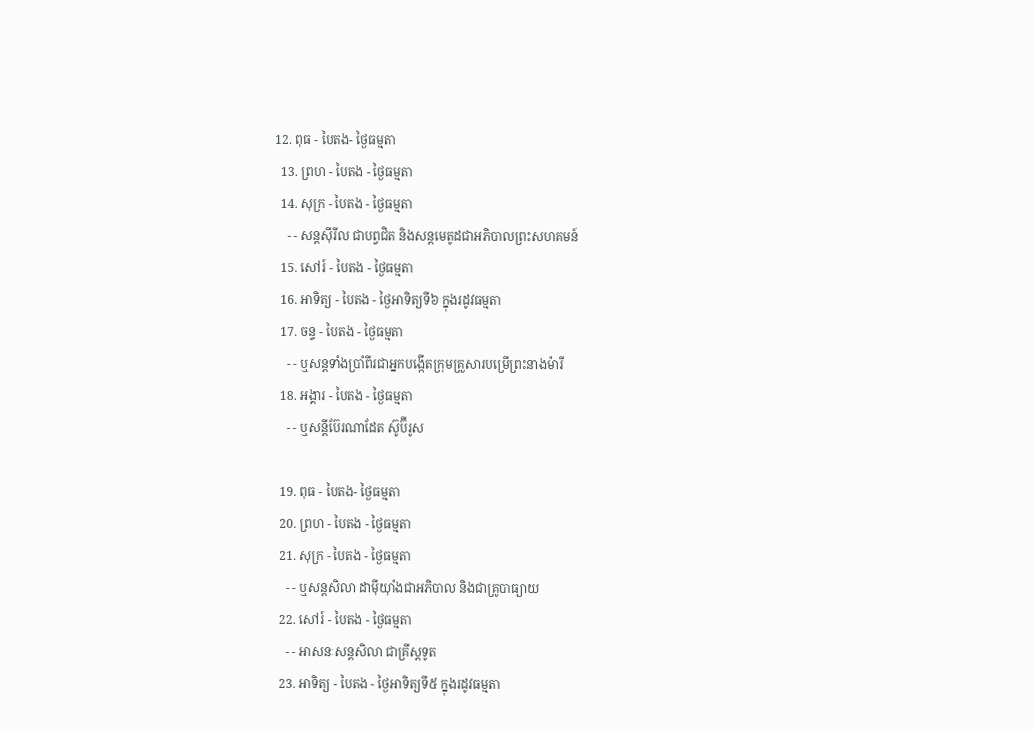12. ពុធ - បៃតង- ថ្ងៃធម្មតា
  13. ព្រហ - បៃតង - ថ្ងៃធម្មតា
  14. សុក្រ - បៃតង - ថ្ងៃធម្មតា
    - - សន្ដស៊ីរីល ជាបព្វជិត និងសន្ដមេតូដជាអភិបាលព្រះសហគមន៍
  15. សៅរ៍ - បៃតង - ថ្ងៃធម្មតា
  16. អាទិត្យ - បៃតង - ថ្ងៃអាទិត្យទី៦ ក្នុងរដូវធម្មតា
  17. ចន្ទ - បៃតង - ថ្ងៃធម្មតា
    - - ឬសន្ដទាំងប្រាំពីរជាអ្នកបង្កើតក្រុមគ្រួសារបម្រើព្រះនាងម៉ារី
  18. អង្គារ - បៃតង - ថ្ងៃធម្មតា
    - - ឬសន្ដីប៊ែរណាដែត ស៊ូប៊ីរូស

  19. ពុធ - បៃតង- ថ្ងៃធម្មតា
  20. ព្រហ - បៃតង - ថ្ងៃធម្មតា
  21. សុក្រ - បៃតង - ថ្ងៃធម្មតា
    - - ឬសន្ដសិលា ដាម៉ីយ៉ាំងជាអភិបាល និងជាគ្រូបាធ្យាយ
  22. សៅរ៍ - បៃតង - ថ្ងៃធម្មតា
    - - អាសនៈសន្ដសិលា ជាគ្រីស្ដទូត
  23. អាទិត្យ - បៃតង - ថ្ងៃអាទិត្យទី៥ ក្នុងរដូវធម្មតា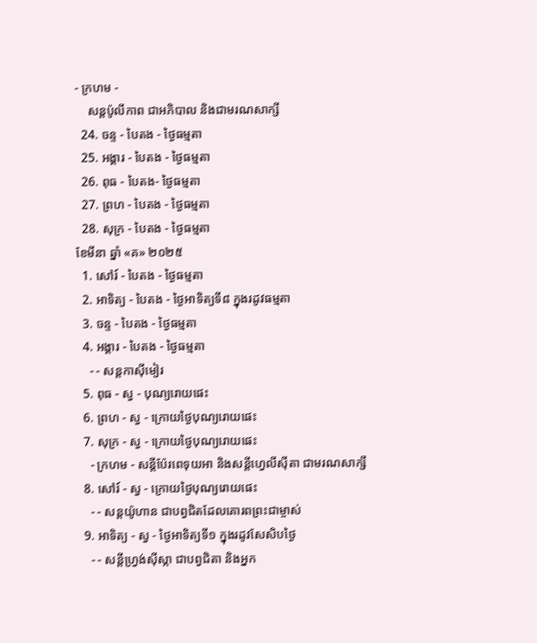- ក្រហម -
    សន្ដប៉ូលីកាព ជាអភិបាល និងជាមរណសាក្សី
  24. ចន្ទ - បៃតង - ថ្ងៃធម្មតា
  25. អង្គារ - បៃតង - ថ្ងៃធម្មតា
  26. ពុធ - បៃតង- ថ្ងៃធម្មតា
  27. ព្រហ - បៃតង - ថ្ងៃធម្មតា
  28. សុក្រ - បៃតង - ថ្ងៃធម្មតា
ខែមីនា ឆ្នាំ «គ» ២០២៥
  1. សៅរ៍ - បៃតង - ថ្ងៃធម្មតា
  2. អាទិត្យ - បៃតង - ថ្ងៃអាទិត្យទី៨ ក្នុងរដូវធម្មតា
  3. ចន្ទ - បៃតង - ថ្ងៃធម្មតា
  4. អង្គារ - បៃតង - ថ្ងៃធម្មតា
    - - សន្ដកាស៊ីមៀរ
  5. ពុធ - ស្វ - បុណ្យរោយផេះ
  6. ព្រហ - ស្វ - ក្រោយថ្ងៃបុណ្យរោយផេះ
  7. សុក្រ - ស្វ - ក្រោយថ្ងៃបុណ្យរោយផេះ
    - ក្រហម - សន្ដីប៉ែរពេទុយអា និងសន្ដីហ្វេលីស៊ីតា ជាមរណសាក្សី
  8. សៅរ៍ - ស្វ - ក្រោយថ្ងៃបុណ្យរោយផេះ
    - - សន្ដយ៉ូហាន ជាបព្វជិតដែលគោរពព្រះជាម្ចាស់
  9. អាទិត្យ - ស្វ - ថ្ងៃអាទិត្យទី១ ក្នុងរដូវសែសិបថ្ងៃ
    - - សន្ដីហ្វ្រង់ស៊ីស្កា ជាបព្វជិតា និងអ្នក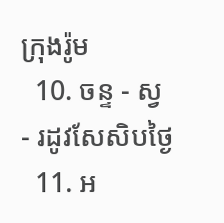ក្រុងរ៉ូម
  10. ចន្ទ - ស្វ - រដូវសែសិបថ្ងៃ
  11. អ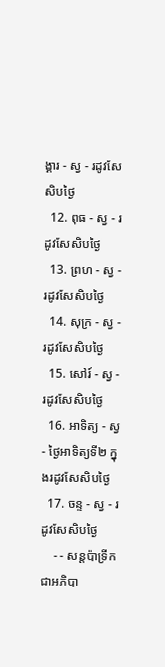ង្គារ - ស្វ - រដូវសែសិបថ្ងៃ
  12. ពុធ - ស្វ - រដូវសែសិបថ្ងៃ
  13. ព្រហ - ស្វ - រដូវសែសិបថ្ងៃ
  14. សុក្រ - ស្វ - រដូវសែសិបថ្ងៃ
  15. សៅរ៍ - ស្វ - រដូវសែសិបថ្ងៃ
  16. អាទិត្យ - ស្វ - ថ្ងៃអាទិត្យទី២ ក្នុងរដូវសែសិបថ្ងៃ
  17. ចន្ទ - ស្វ - រដូវសែសិបថ្ងៃ
    - - សន្ដប៉ាទ្រីក ជាអភិបា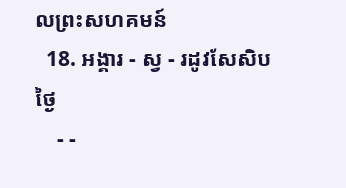លព្រះសហគមន៍
  18. អង្គារ - ស្វ - រដូវសែសិបថ្ងៃ
    - -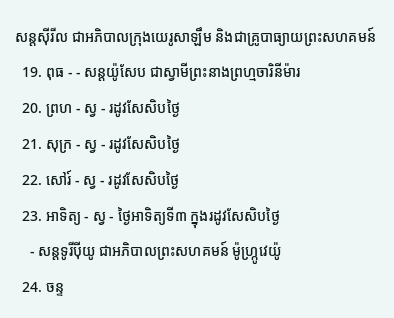សន្ដស៊ីរីល ជាអភិបាលក្រុងយេរូសាឡឹម និងជាគ្រូបាធ្យាយព្រះសហគមន៍
  19. ពុធ - - សន្ដយ៉ូសែប ជាស្វាមីព្រះនាងព្រហ្មចារិនីម៉ារ
  20. ព្រហ - ស្វ - រដូវសែសិបថ្ងៃ
  21. សុក្រ - ស្វ - រដូវសែសិបថ្ងៃ
  22. សៅរ៍ - ស្វ - រដូវសែសិបថ្ងៃ
  23. អាទិត្យ - ស្វ - ថ្ងៃអាទិត្យទី៣ ក្នុងរដូវសែសិបថ្ងៃ
    - សន្ដទូរីប៉ីយូ ជាអភិបាលព្រះសហគមន៍ ម៉ូហ្ក្រូវេយ៉ូ
  24. ចន្ទ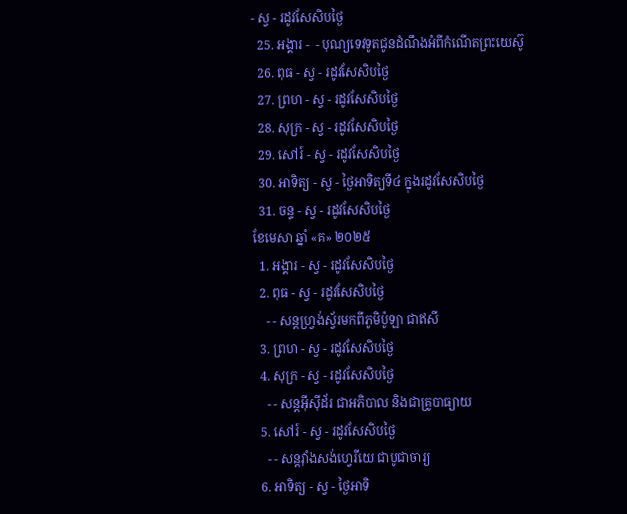- ស្វ - រដូវសែសិបថ្ងៃ
  25. អង្គារ -  - បុណ្យទេវទូតជូនដំណឹងអំពីកំណើតព្រះយេស៊ូ
  26. ពុធ - ស្វ - រដូវសែសិបថ្ងៃ
  27. ព្រហ - ស្វ - រដូវសែសិបថ្ងៃ
  28. សុក្រ - ស្វ - រដូវសែសិបថ្ងៃ
  29. សៅរ៍ - ស្វ - រដូវសែសិបថ្ងៃ
  30. អាទិត្យ - ស្វ - ថ្ងៃអាទិត្យទី៤ ក្នុងរដូវសែសិបថ្ងៃ
  31. ចន្ទ - ស្វ - រដូវសែសិបថ្ងៃ
ខែមេសា ឆ្នាំ «គ» ២០២៥
  1. អង្គារ - ស្វ - រដូវសែសិបថ្ងៃ
  2. ពុធ - ស្វ - រដូវសែសិបថ្ងៃ
    - - សន្ដហ្វ្រង់ស្វ័រមកពីភូមិប៉ូឡា ជាឥសី
  3. ព្រហ - ស្វ - រដូវសែសិបថ្ងៃ
  4. សុក្រ - ស្វ - រដូវសែសិបថ្ងៃ
    - - សន្ដអ៊ីស៊ីដ័រ ជាអភិបាល និងជាគ្រូបាធ្យាយ
  5. សៅរ៍ - ស្វ - រដូវសែសិបថ្ងៃ
    - - សន្ដវ៉ាំងសង់ហ្វេរីយេ ជាបូជាចារ្យ
  6. អាទិត្យ - ស្វ - ថ្ងៃអាទិ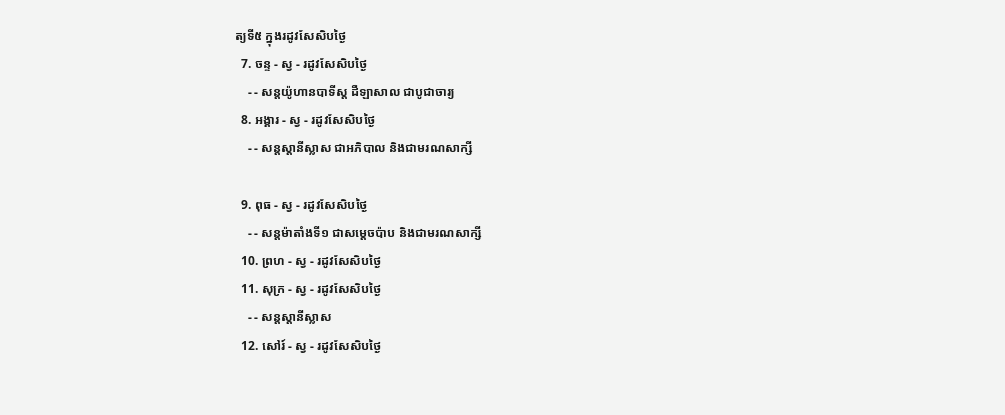ត្យទី៥ ក្នុងរដូវសែសិបថ្ងៃ
  7. ចន្ទ - ស្វ - រដូវសែសិបថ្ងៃ
    - - សន្ដយ៉ូហានបាទីស្ដ ដឺឡាសាល ជាបូជាចារ្យ
  8. អង្គារ - ស្វ - រដូវសែសិបថ្ងៃ
    - - សន្ដស្ដានីស្លាស ជាអភិបាល និងជាមរណសាក្សី

  9. ពុធ - ស្វ - រដូវសែសិបថ្ងៃ
    - - សន្ដម៉ាតាំងទី១ ជាសម្ដេចប៉ាប និងជាមរណសាក្សី
  10. ព្រហ - ស្វ - រដូវសែសិបថ្ងៃ
  11. សុក្រ - ស្វ - រដូវសែសិបថ្ងៃ
    - - សន្ដស្ដានីស្លាស
  12. សៅរ៍ - ស្វ - រដូវសែសិបថ្ងៃ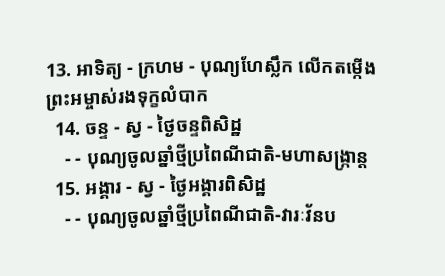13. អាទិត្យ - ក្រហម - បុណ្យហែស្លឹក លើកតម្កើងព្រះអម្ចាស់រងទុក្ខលំបាក
  14. ចន្ទ - ស្វ - ថ្ងៃចន្ទពិសិដ្ឋ
    - - បុណ្យចូលឆ្នាំថ្មីប្រពៃណីជាតិ-មហាសង្រ្កាន្ដ
  15. អង្គារ - ស្វ - ថ្ងៃអង្គារពិសិដ្ឋ
    - - បុណ្យចូលឆ្នាំថ្មីប្រពៃណីជាតិ-វារៈវ័នប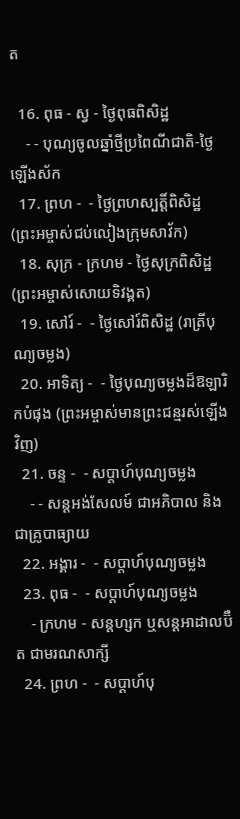ត

  16. ពុធ - ស្វ - ថ្ងៃពុធពិសិដ្ឋ
    - - បុណ្យចូលឆ្នាំថ្មីប្រពៃណីជាតិ-ថ្ងៃឡើងស័ក
  17. ព្រហ -  - ថ្ងៃព្រហស្បត្ដិ៍ពិសិដ្ឋ (ព្រះអម្ចាស់ជប់លៀងក្រុមសាវ័ក)
  18. សុក្រ - ក្រហម - ថ្ងៃសុក្រពិសិដ្ឋ (ព្រះអម្ចាស់សោយទិវង្គត)
  19. សៅរ៍ -  - ថ្ងៃសៅរ៍ពិសិដ្ឋ (រាត្រីបុណ្យចម្លង)
  20. អាទិត្យ -  - ថ្ងៃបុណ្យចម្លងដ៏ឱឡារិកបំផុង (ព្រះអម្ចាស់មានព្រះជន្មរស់ឡើងវិញ)
  21. ចន្ទ -  - សប្ដាហ៍បុណ្យចម្លង
    - - សន្ដអង់សែលម៍ ជាអភិបាល និងជាគ្រូបាធ្យាយ
  22. អង្គារ -  - សប្ដាហ៍បុណ្យចម្លង
  23. ពុធ -  - សប្ដាហ៍បុណ្យចម្លង
    - ក្រហម - សន្ដហ្សក ឬសន្ដអាដាលប៊ឺត ជាមរណសាក្សី
  24. ព្រហ -  - សប្ដាហ៍បុ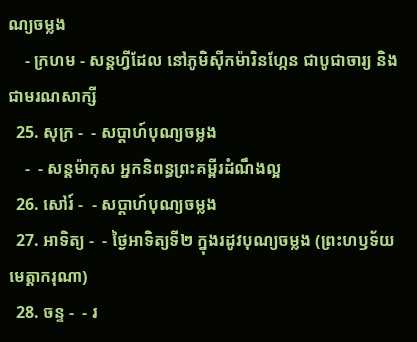ណ្យចម្លង
    - ក្រហម - សន្ដហ្វីដែល នៅភូមិស៊ីកម៉ារិនហ្កែន ជាបូជាចារ្យ និងជាមរណសាក្សី
  25. សុក្រ -  - សប្ដាហ៍បុណ្យចម្លង
    -  - សន្ដម៉ាកុស អ្នកនិពន្ធព្រះគម្ពីរដំណឹងល្អ
  26. សៅរ៍ -  - សប្ដាហ៍បុណ្យចម្លង
  27. អាទិត្យ -  - ថ្ងៃអាទិត្យទី២ ក្នុងរដូវបុណ្យចម្លង (ព្រះហឫទ័យមេត្ដាករុណា)
  28. ចន្ទ -  - រ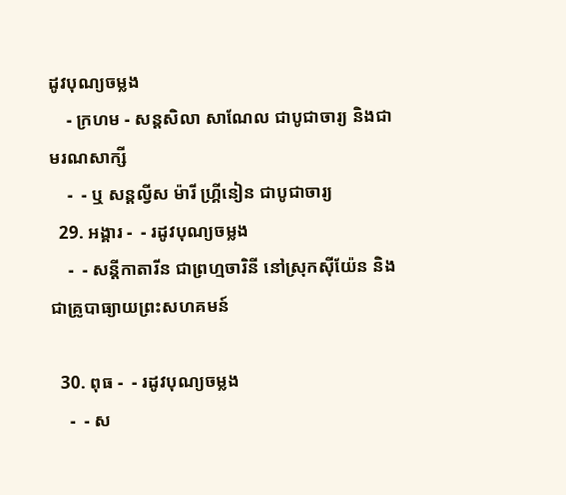ដូវបុណ្យចម្លង
    - ក្រហម - សន្ដសិលា សាណែល ជាបូជាចារ្យ និងជាមរណសាក្សី
    -  - ឬ សន្ដល្វីស ម៉ារី ហ្គ្រីនៀន ជាបូជាចារ្យ
  29. អង្គារ -  - រដូវបុណ្យចម្លង
    -  - សន្ដីកាតារីន ជាព្រហ្មចារិនី នៅស្រុកស៊ីយ៉ែន និងជាគ្រូបាធ្យាយព្រះសហគមន៍

  30. ពុធ -  - រដូវបុណ្យចម្លង
    -  - ស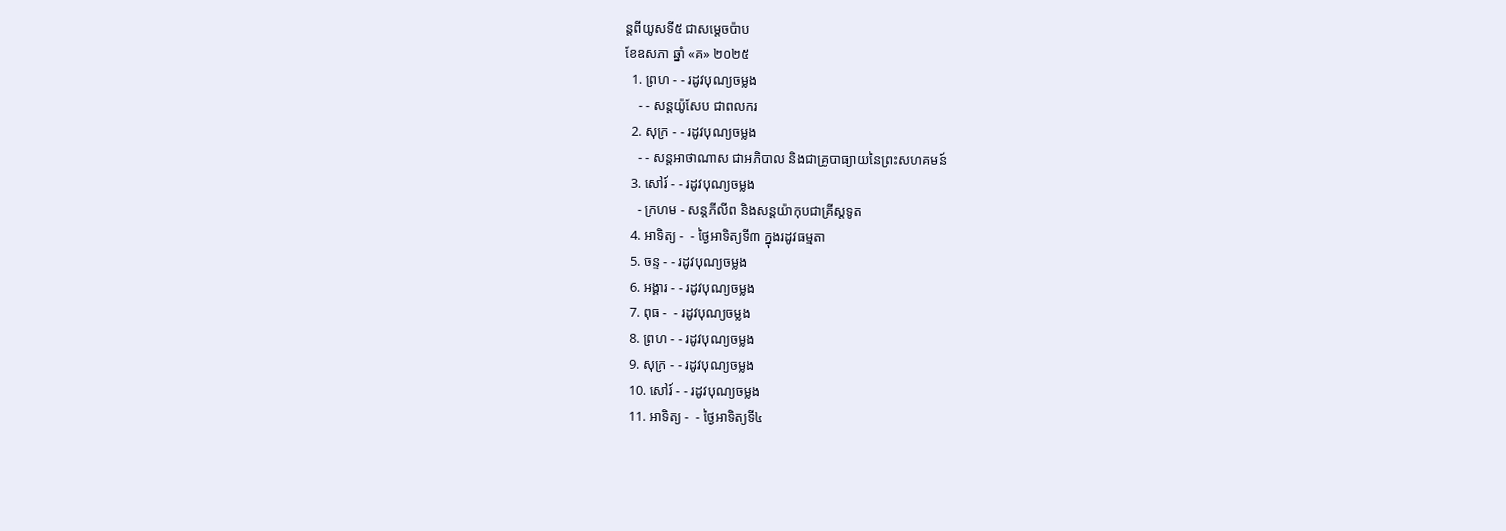ន្ដពីយូសទី៥ ជាសម្ដេចប៉ាប
ខែឧសភា ឆ្នាំ «គ» ២០២៥
  1. ព្រហ - - រដូវបុណ្យចម្លង
    - - សន្ដយ៉ូសែប ជាពលករ
  2. សុក្រ - - រដូវបុណ្យចម្លង
    - - សន្ដអាថាណាស ជាអភិបាល និងជាគ្រូបាធ្យាយនៃព្រះសហគមន៍
  3. សៅរ៍ - - រដូវបុណ្យចម្លង
    - ក្រហម - សន្ដភីលីព និងសន្ដយ៉ាកុបជាគ្រីស្ដទូត
  4. អាទិត្យ -  - ថ្ងៃអាទិត្យទី៣ ក្នុងរដូវធម្មតា
  5. ចន្ទ - - រដូវបុណ្យចម្លង
  6. អង្គារ - - រដូវបុណ្យចម្លង
  7. ពុធ -  - រដូវបុណ្យចម្លង
  8. ព្រហ - - រដូវបុណ្យចម្លង
  9. សុក្រ - - រដូវបុណ្យចម្លង
  10. សៅរ៍ - - រដូវបុណ្យចម្លង
  11. អាទិត្យ -  - ថ្ងៃអាទិត្យទី៤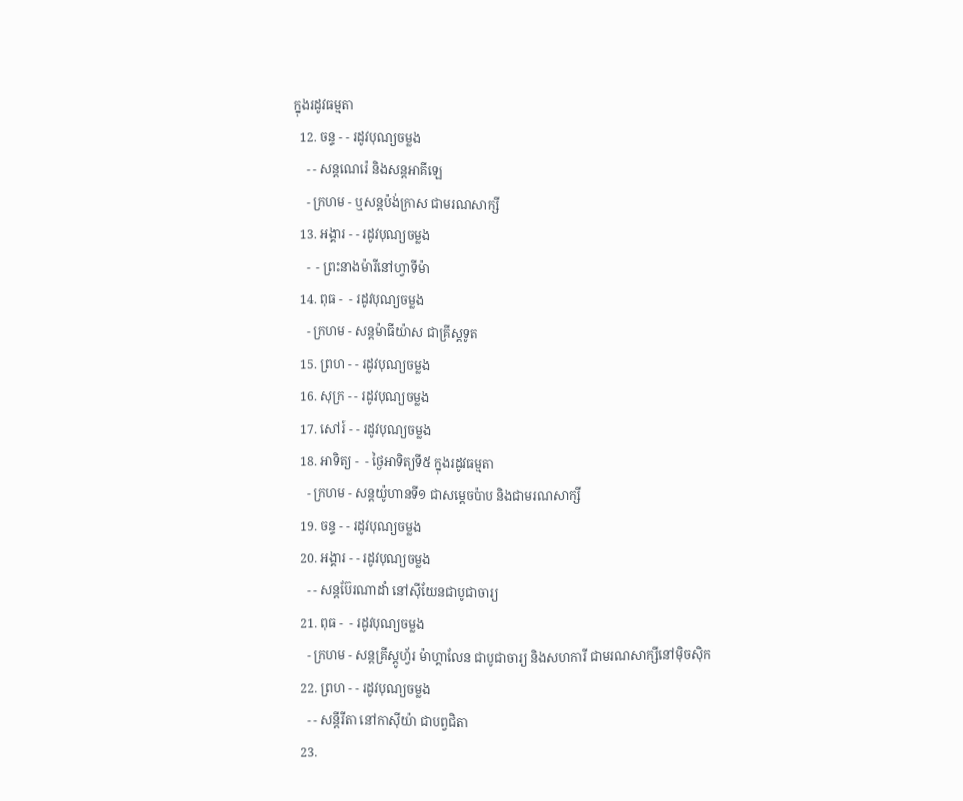ក្នុងរដូវធម្មតា
  12. ចន្ទ - - រដូវបុណ្យចម្លង
    - - សន្ដណេរ៉េ និងសន្ដអាគីឡេ
    - ក្រហម - ឬសន្ដប៉ង់ក្រាស ជាមរណសាក្សី
  13. អង្គារ - - រដូវបុណ្យចម្លង
    -  - ព្រះនាងម៉ារីនៅហ្វាទីម៉ា
  14. ពុធ -  - រដូវបុណ្យចម្លង
    - ក្រហម - សន្ដម៉ាធីយ៉ាស ជាគ្រីស្ដទូត
  15. ព្រហ - - រដូវបុណ្យចម្លង
  16. សុក្រ - - រដូវបុណ្យចម្លង
  17. សៅរ៍ - - រដូវបុណ្យចម្លង
  18. អាទិត្យ -  - ថ្ងៃអាទិត្យទី៥ ក្នុងរដូវធម្មតា
    - ក្រហម - សន្ដយ៉ូហានទី១ ជាសម្ដេចប៉ាប និងជាមរណសាក្សី
  19. ចន្ទ - - រដូវបុណ្យចម្លង
  20. អង្គារ - - រដូវបុណ្យចម្លង
    - - សន្ដប៊ែរណាដាំ នៅស៊ីយែនជាបូជាចារ្យ
  21. ពុធ -  - រដូវបុណ្យចម្លង
    - ក្រហម - សន្ដគ្រីស្ដូហ្វ័រ ម៉ាហ្គាលែន ជាបូជាចារ្យ និងសហការី ជាមរណសាក្សីនៅម៉ិចស៊ិក
  22. ព្រហ - - រដូវបុណ្យចម្លង
    - - សន្ដីរីតា នៅកាស៊ីយ៉ា ជាបព្វជិតា
  23.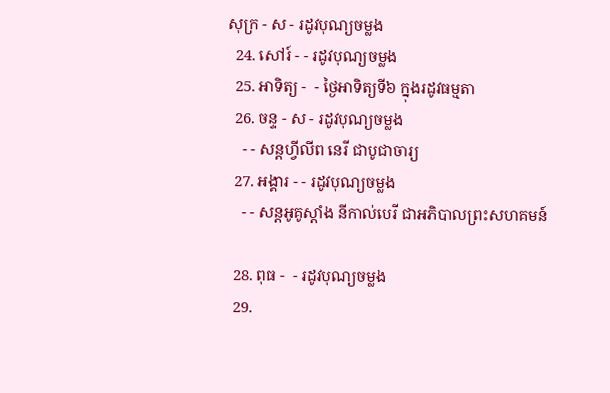សុក្រ - ស - រដូវបុណ្យចម្លង
  24. សៅរ៍ - - រដូវបុណ្យចម្លង
  25. អាទិត្យ -  - ថ្ងៃអាទិត្យទី៦ ក្នុងរដូវធម្មតា
  26. ចន្ទ - ស - រដូវបុណ្យចម្លង
    - - សន្ដហ្វីលីព នេរី ជាបូជាចារ្យ
  27. អង្គារ - - រដូវបុណ្យចម្លង
    - - សន្ដអូគូស្ដាំង នីកាល់បេរី ជាអភិបាលព្រះសហគមន៍

  28. ពុធ -  - រដូវបុណ្យចម្លង
  29.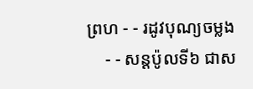ព្រហ - - រដូវបុណ្យចម្លង
    - - សន្ដប៉ូលទី៦ ជាស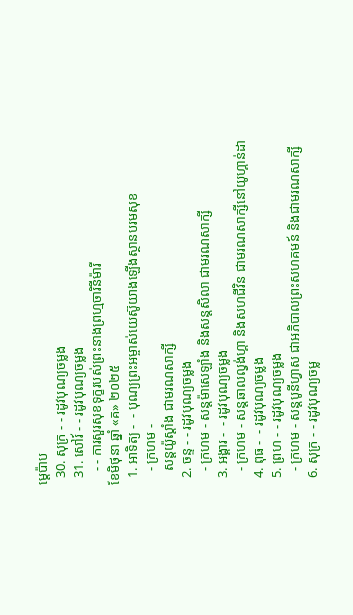ម្ដេប៉ាប
  30. សុក្រ - - រដូវបុណ្យចម្លង
  31. សៅរ៍ - - រដូវបុណ្យចម្លង
    - - ការសួរសុខទុក្ខរបស់ព្រះនាងព្រហ្មចារិនីម៉ារី
ខែមិថុនា ឆ្នាំ «គ» ២០២៥
  1. អាទិត្យ -  - បុណ្យព្រះអម្ចាស់យេស៊ូយាងឡើងស្ថានបរមសុខ
    - ក្រហម -
    សន្ដយ៉ូស្ដាំង ជាមរណសាក្សី
  2. ចន្ទ - - រដូវបុណ្យចម្លង
    - ក្រហម - សន្ដម៉ាសេឡាំង និងសន្ដសិលា ជាមរណសាក្សី
  3. អង្គារ -  - រដូវបុណ្យចម្លង
    - ក្រហម - សន្ដឆាលល្វង់ហ្គា និងសហជីវិន ជាមរណសាក្សីនៅយូហ្គាន់ដា
  4. ពុធ -  - រដូវបុណ្យចម្លង
  5. ព្រហ - - រដូវបុណ្យចម្លង
    - ក្រហម - សន្ដបូនីហ្វាស ជាអភិបាលព្រះសហគមន៍ និងជាមរណសាក្សី
  6. សុក្រ - - រដូវបុណ្យចម្ល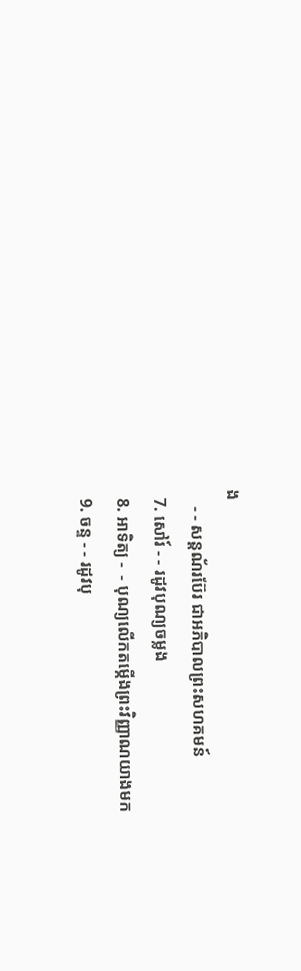ង
    - - សន្ដណ័រប៊ែរ ជាអភិបាលព្រះសហគមន៍
  7. សៅរ៍ - - រដូវបុណ្យចម្លង
  8. អាទិត្យ -  - បុណ្យលើកតម្កើងព្រះវិញ្ញាណយាងមក
  9. ចន្ទ - - រដូវបុ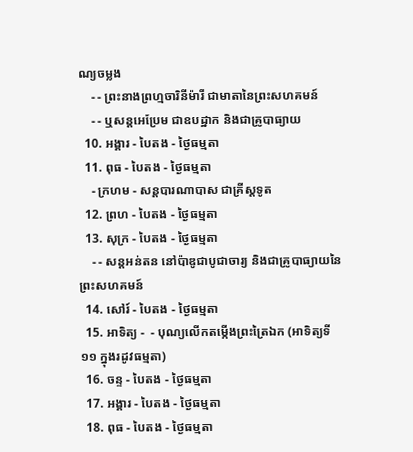ណ្យចម្លង
    - - ព្រះនាងព្រហ្មចារិនីម៉ារី ជាមាតានៃព្រះសហគមន៍
    - - ឬសន្ដអេប្រែម ជាឧបដ្ឋាក និងជាគ្រូបាធ្យាយ
  10. អង្គារ - បៃតង - ថ្ងៃធម្មតា
  11. ពុធ - បៃតង - ថ្ងៃធម្មតា
    - ក្រហម - សន្ដបារណាបាស ជាគ្រីស្ដទូត
  12. ព្រហ - បៃតង - ថ្ងៃធម្មតា
  13. សុក្រ - បៃតង - ថ្ងៃធម្មតា
    - - សន្ដអន់តន នៅប៉ាឌូជាបូជាចារ្យ និងជាគ្រូបាធ្យាយនៃព្រះសហគមន៍
  14. សៅរ៍ - បៃតង - ថ្ងៃធម្មតា
  15. អាទិត្យ -  - បុណ្យលើកតម្កើងព្រះត្រៃឯក (អាទិត្យទី១១ ក្នុងរដូវធម្មតា)
  16. ចន្ទ - បៃតង - ថ្ងៃធម្មតា
  17. អង្គារ - បៃតង - ថ្ងៃធម្មតា
  18. ពុធ - បៃតង - ថ្ងៃធម្មតា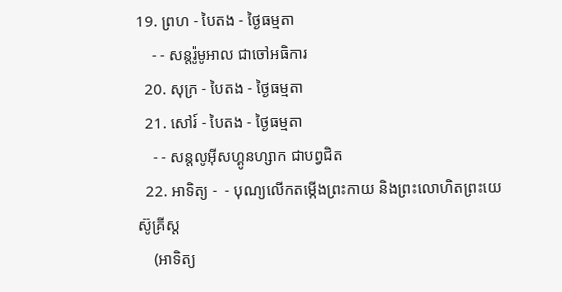19. ព្រហ - បៃតង - ថ្ងៃធម្មតា
    - - សន្ដរ៉ូមូអាល ជាចៅអធិការ
  20. សុក្រ - បៃតង - ថ្ងៃធម្មតា
  21. សៅរ៍ - បៃតង - ថ្ងៃធម្មតា
    - - សន្ដលូអ៊ីសហ្គូនហ្សាក ជាបព្វជិត
  22. អាទិត្យ -  - បុណ្យលើកតម្កើងព្រះកាយ និងព្រះលោហិតព្រះយេស៊ូគ្រីស្ដ
    (អាទិត្យ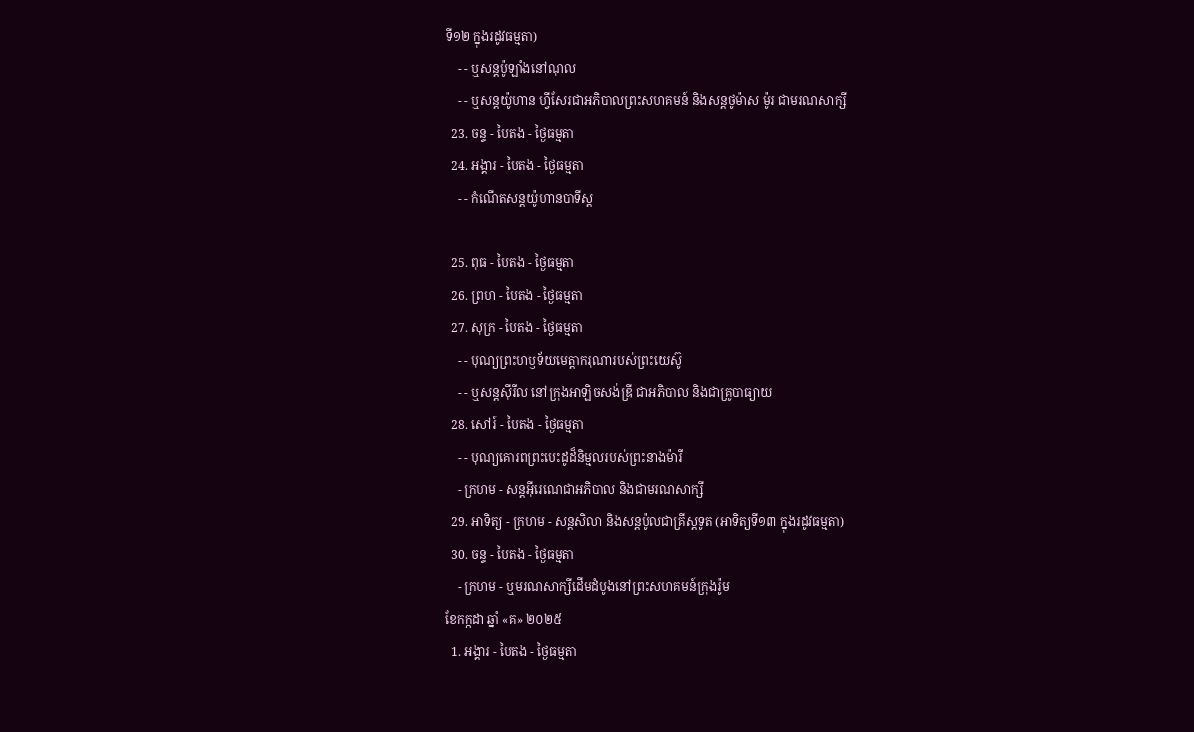ទី១២ ក្នុងរដូវធម្មតា)
    - - ឬសន្ដប៉ូឡាំងនៅណុល
    - - ឬសន្ដយ៉ូហាន ហ្វីសែរជាអភិបាលព្រះសហគមន៍ និងសន្ដថូម៉ាស ម៉ូរ ជាមរណសាក្សី
  23. ចន្ទ - បៃតង - ថ្ងៃធម្មតា
  24. អង្គារ - បៃតង - ថ្ងៃធម្មតា
    - - កំណើតសន្ដយ៉ូហានបាទីស្ដ

  25. ពុធ - បៃតង - ថ្ងៃធម្មតា
  26. ព្រហ - បៃតង - ថ្ងៃធម្មតា
  27. សុក្រ - បៃតង - ថ្ងៃធម្មតា
    - - បុណ្យព្រះហឫទ័យមេត្ដាករុណារបស់ព្រះយេស៊ូ
    - - ឬសន្ដស៊ីរីល នៅក្រុងអាឡិចសង់ឌ្រី ជាអភិបាល និងជាគ្រូបាធ្យាយ
  28. សៅរ៍ - បៃតង - ថ្ងៃធម្មតា
    - - បុណ្យគោរពព្រះបេះដូដ៏និម្មលរបស់ព្រះនាងម៉ារី
    - ក្រហម - សន្ដអ៊ីរេណេជាអភិបាល និងជាមរណសាក្សី
  29. អាទិត្យ - ក្រហម - សន្ដសិលា និងសន្ដប៉ូលជាគ្រីស្ដទូត (អាទិត្យទី១៣ ក្នុងរដូវធម្មតា)
  30. ចន្ទ - បៃតង - ថ្ងៃធម្មតា
    - ក្រហម - ឬមរណសាក្សីដើមដំបូងនៅព្រះសហគមន៍ក្រុងរ៉ូម
ខែកក្កដា ឆ្នាំ «គ» ២០២៥
  1. អង្គារ - បៃតង - ថ្ងៃធម្មតា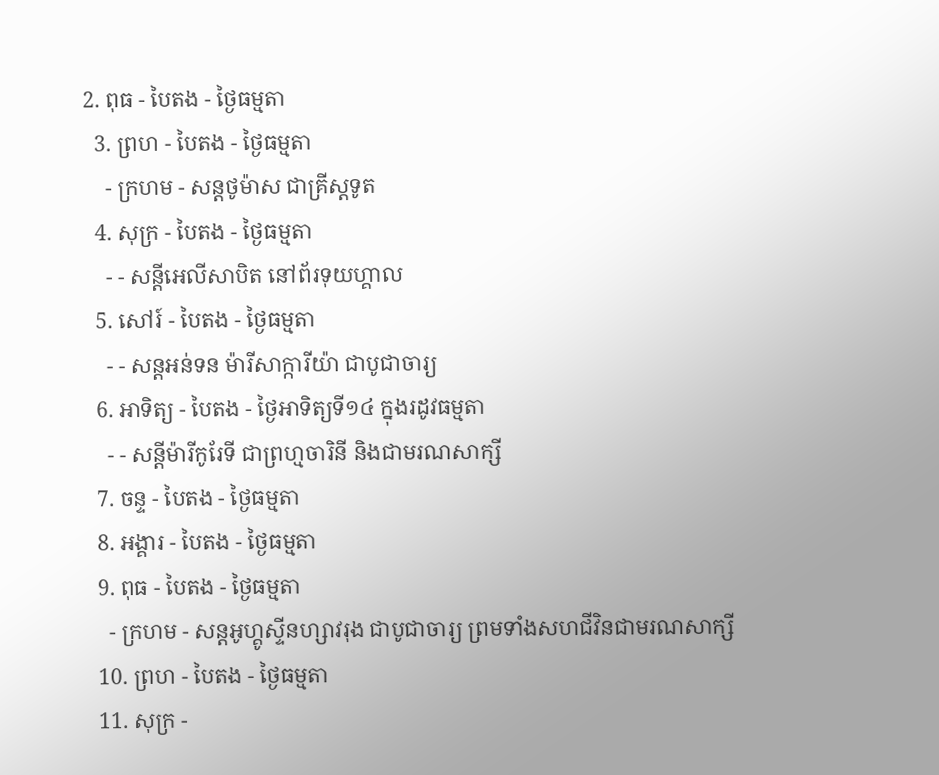2. ពុធ - បៃតង - ថ្ងៃធម្មតា
  3. ព្រហ - បៃតង - ថ្ងៃធម្មតា
    - ក្រហម - សន្ដថូម៉ាស ជាគ្រីស្ដទូត
  4. សុក្រ - បៃតង - ថ្ងៃធម្មតា
    - - សន្ដីអេលីសាបិត នៅព័រទុយហ្គាល
  5. សៅរ៍ - បៃតង - ថ្ងៃធម្មតា
    - - សន្ដអន់ទន ម៉ារីសាក្ការីយ៉ា ជាបូជាចារ្យ
  6. អាទិត្យ - បៃតង - ថ្ងៃអាទិត្យទី១៤ ក្នុងរដូវធម្មតា
    - - សន្ដីម៉ារីកូរែទី ជាព្រហ្មចារិនី និងជាមរណសាក្សី
  7. ចន្ទ - បៃតង - ថ្ងៃធម្មតា
  8. អង្គារ - បៃតង - ថ្ងៃធម្មតា
  9. ពុធ - បៃតង - ថ្ងៃធម្មតា
    - ក្រហម - សន្ដអូហ្គូស្ទីនហ្សាវរុង ជាបូជាចារ្យ ព្រមទាំងសហជីវិនជាមរណសាក្សី
  10. ព្រហ - បៃតង - ថ្ងៃធម្មតា
  11. សុក្រ -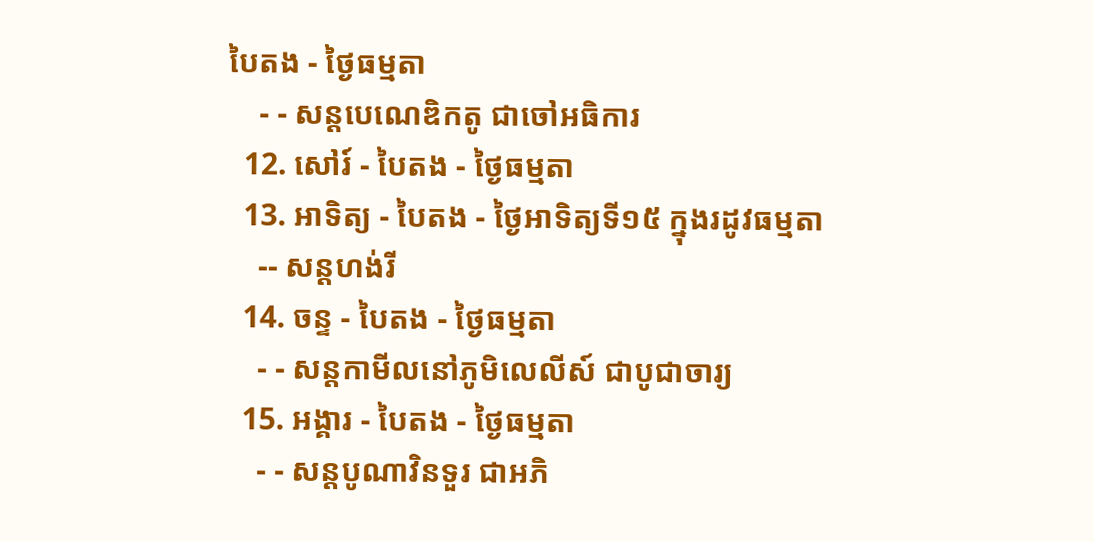បៃតង - ថ្ងៃធម្មតា
    - - សន្ដបេណេឌិកតូ ជាចៅអធិការ
  12. សៅរ៍ - បៃតង - ថ្ងៃធម្មតា
  13. អាទិត្យ - បៃតង - ថ្ងៃអាទិត្យទី១៥ ក្នុងរដូវធម្មតា
    -- សន្ដហង់រី
  14. ចន្ទ - បៃតង - ថ្ងៃធម្មតា
    - - សន្ដកាមីលនៅភូមិលេលីស៍ ជាបូជាចារ្យ
  15. អង្គារ - បៃតង - ថ្ងៃធម្មតា
    - - សន្ដបូណាវិនទួរ ជាអភិ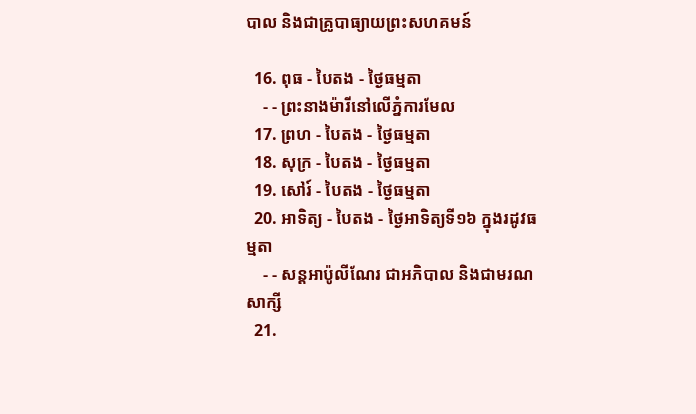បាល និងជាគ្រូបាធ្យាយព្រះសហគមន៍

  16. ពុធ - បៃតង - ថ្ងៃធម្មតា
    - - ព្រះនាងម៉ារីនៅលើភ្នំការមែល
  17. ព្រហ - បៃតង - ថ្ងៃធម្មតា
  18. សុក្រ - បៃតង - ថ្ងៃធម្មតា
  19. សៅរ៍ - បៃតង - ថ្ងៃធម្មតា
  20. អាទិត្យ - បៃតង - ថ្ងៃអាទិត្យទី១៦ ក្នុងរដូវធម្មតា
    - - សន្ដអាប៉ូលីណែរ ជាអភិបាល និងជាមរណសាក្សី
  21.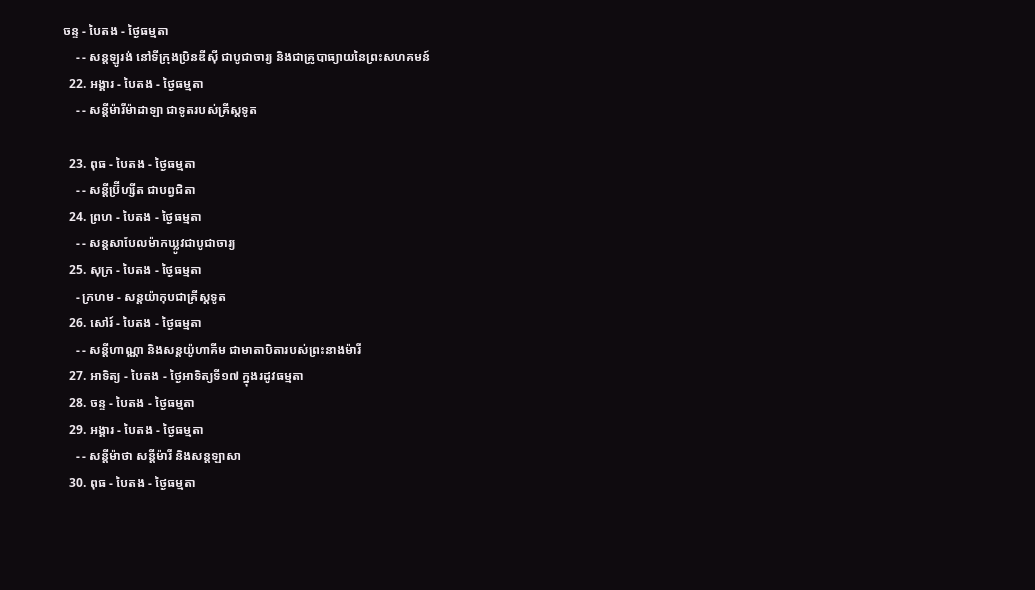ចន្ទ - បៃតង - ថ្ងៃធម្មតា
    - - សន្ដឡូរង់ នៅទីក្រុងប្រិនឌីស៊ី ជាបូជាចារ្យ និងជាគ្រូបាធ្យាយនៃព្រះសហគមន៍
  22. អង្គារ - បៃតង - ថ្ងៃធម្មតា
    - - សន្ដីម៉ារីម៉ាដាឡា ជាទូតរបស់គ្រីស្ដទូត

  23. ពុធ - បៃតង - ថ្ងៃធម្មតា
    - - សន្ដីប្រ៊ីហ្សីត ជាបព្វជិតា
  24. ព្រហ - បៃតង - ថ្ងៃធម្មតា
    - - សន្ដសាបែលម៉ាកឃ្លូវជាបូជាចារ្យ
  25. សុក្រ - បៃតង - ថ្ងៃធម្មតា
    - ក្រហម - សន្ដយ៉ាកុបជាគ្រីស្ដទូត
  26. សៅរ៍ - បៃតង - ថ្ងៃធម្មតា
    - - សន្ដីហាណ្ណា និងសន្ដយ៉ូហាគីម ជាមាតាបិតារបស់ព្រះនាងម៉ារី
  27. អាទិត្យ - បៃតង - ថ្ងៃអាទិត្យទី១៧ ក្នុងរដូវធម្មតា
  28. ចន្ទ - បៃតង - ថ្ងៃធម្មតា
  29. អង្គារ - បៃតង - ថ្ងៃធម្មតា
    - - សន្ដីម៉ាថា សន្ដីម៉ារី និងសន្ដឡាសា
  30. ពុធ - បៃតង - ថ្ងៃធម្មតា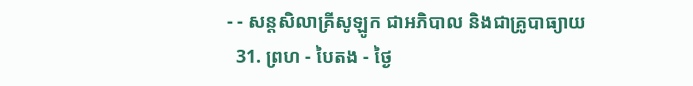- - សន្ដសិលាគ្រីសូឡូក ជាអភិបាល និងជាគ្រូបាធ្យាយ
  31. ព្រហ - បៃតង - ថ្ងៃ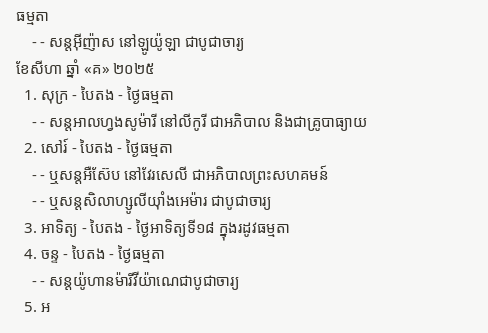ធម្មតា
    - - សន្ដអ៊ីញ៉ាស នៅឡូយ៉ូឡា ជាបូជាចារ្យ
ខែសីហា ឆ្នាំ «គ» ២០២៥
  1. សុក្រ - បៃតង - ថ្ងៃធម្មតា
    - - សន្ដអាលហ្វងសូម៉ារី នៅលីកូរី ជាអភិបាល និងជាគ្រូបាធ្យាយ
  2. សៅរ៍ - បៃតង - ថ្ងៃធម្មតា
    - - ឬសន្ដអឺស៊ែប នៅវែរសេលី ជាអភិបាលព្រះសហគមន៍
    - - ឬសន្ដសិលាហ្សូលីយ៉ាំងអេម៉ារ ជាបូជាចារ្យ
  3. អាទិត្យ - បៃតង - ថ្ងៃអាទិត្យទី១៨ ក្នុងរដូវធម្មតា
  4. ចន្ទ - បៃតង - ថ្ងៃធម្មតា
    - - សន្ដយ៉ូហានម៉ារីវីយ៉ាណេជាបូជាចារ្យ
  5. អ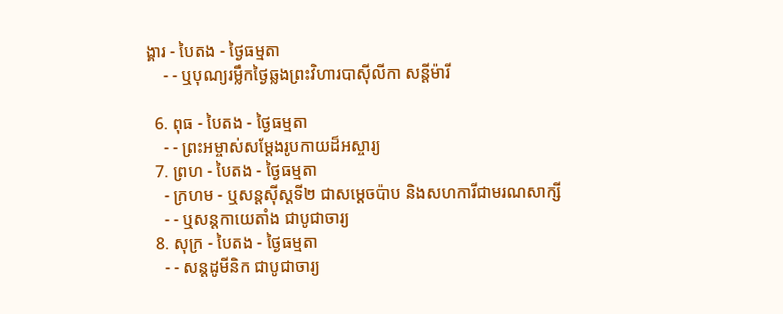ង្គារ - បៃតង - ថ្ងៃធម្មតា
    - - ឬបុណ្យរម្លឹកថ្ងៃឆ្លងព្រះវិហារបាស៊ីលីកា សន្ដីម៉ារី

  6. ពុធ - បៃតង - ថ្ងៃធម្មតា
    - - ព្រះអម្ចាស់សម្ដែងរូបកាយដ៏អស្ចារ្យ
  7. ព្រហ - បៃតង - ថ្ងៃធម្មតា
    - ក្រហម - ឬសន្ដស៊ីស្ដទី២ ជាសម្ដេចប៉ាប និងសហការីជាមរណសាក្សី
    - - ឬសន្ដកាយេតាំង ជាបូជាចារ្យ
  8. សុក្រ - បៃតង - ថ្ងៃធម្មតា
    - - សន្ដដូមីនិក ជាបូជាចារ្យ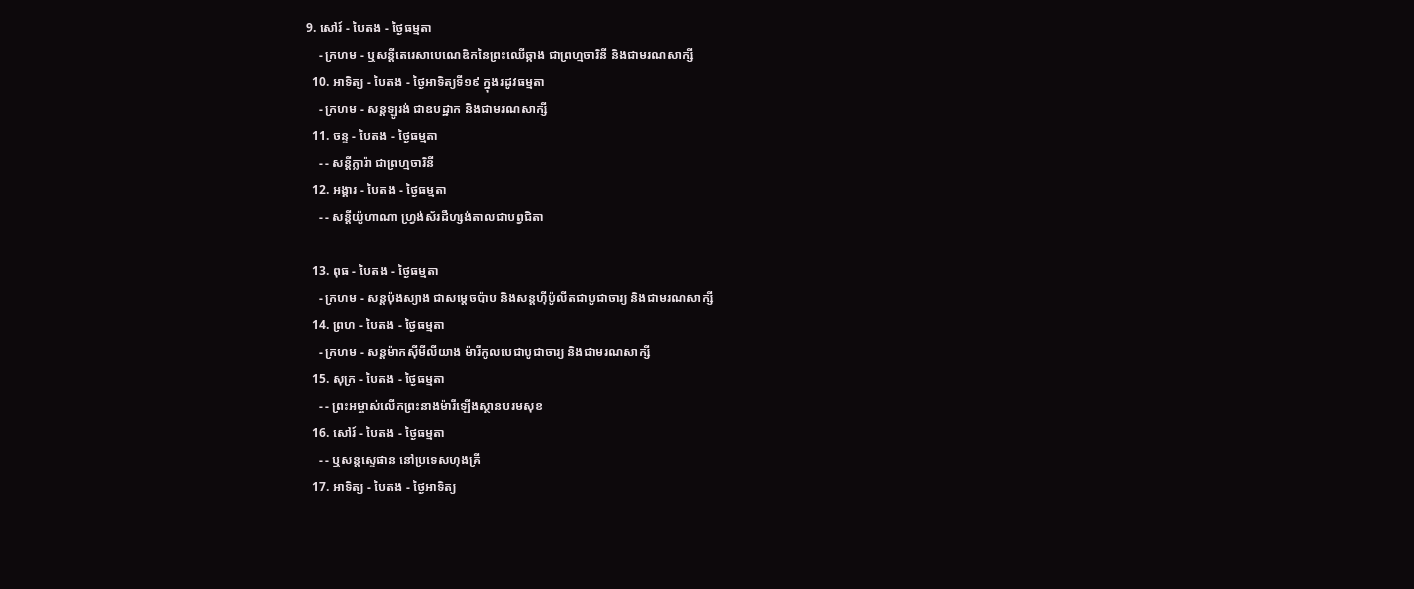9. សៅរ៍ - បៃតង - ថ្ងៃធម្មតា
    - ក្រហម - ឬសន្ដីតេរេសាបេណេឌិកនៃព្រះឈើឆ្កាង ជាព្រហ្មចារិនី និងជាមរណសាក្សី
  10. អាទិត្យ - បៃតង - ថ្ងៃអាទិត្យទី១៩ ក្នុងរដូវធម្មតា
    - ក្រហម - សន្ដឡូរង់ ជាឧបដ្ឋាក និងជាមរណសាក្សី
  11. ចន្ទ - បៃតង - ថ្ងៃធម្មតា
    - - សន្ដីក្លារ៉ា ជាព្រហ្មចារិនី
  12. អង្គារ - បៃតង - ថ្ងៃធម្មតា
    - - សន្ដីយ៉ូហាណា ហ្វ្រង់ស័រដឺហ្សង់តាលជាបព្វជិតា

  13. ពុធ - បៃតង - ថ្ងៃធម្មតា
    - ក្រហម - សន្ដប៉ុងស្យាង ជាសម្ដេចប៉ាប និងសន្ដហ៊ីប៉ូលីតជាបូជាចារ្យ និងជាមរណសាក្សី
  14. ព្រហ - បៃតង - ថ្ងៃធម្មតា
    - ក្រហម - សន្ដម៉ាកស៊ីមីលីយាង ម៉ារីកូលបេជាបូជាចារ្យ និងជាមរណសាក្សី
  15. សុក្រ - បៃតង - ថ្ងៃធម្មតា
    - - ព្រះអម្ចាស់លើកព្រះនាងម៉ារីឡើងស្ថានបរមសុខ
  16. សៅរ៍ - បៃតង - ថ្ងៃធម្មតា
    - - ឬសន្ដស្ទេផាន នៅប្រទេសហុងគ្រី
  17. អាទិត្យ - បៃតង - ថ្ងៃអាទិត្យ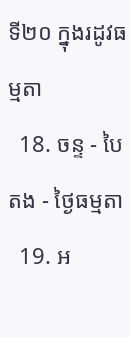ទី២០ ក្នុងរដូវធម្មតា
  18. ចន្ទ - បៃតង - ថ្ងៃធម្មតា
  19. អ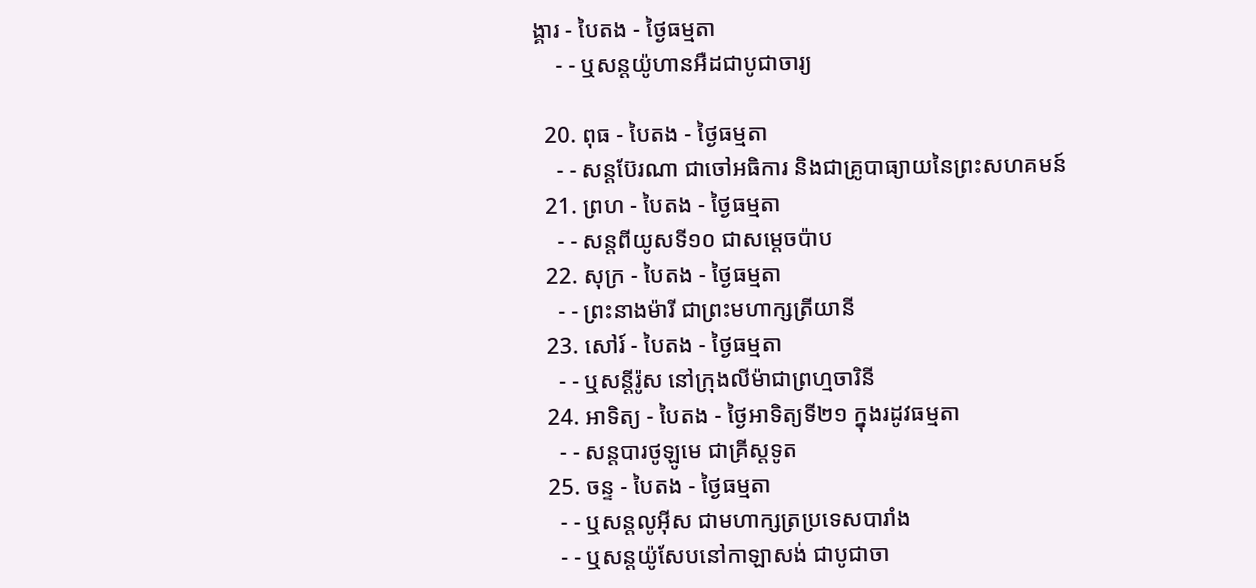ង្គារ - បៃតង - ថ្ងៃធម្មតា
    - - ឬសន្ដយ៉ូហានអឺដជាបូជាចារ្យ

  20. ពុធ - បៃតង - ថ្ងៃធម្មតា
    - - សន្ដប៊ែរណា ជាចៅអធិការ និងជាគ្រូបាធ្យាយនៃព្រះសហគមន៍
  21. ព្រហ - បៃតង - ថ្ងៃធម្មតា
    - - សន្ដពីយូសទី១០ ជាសម្ដេចប៉ាប
  22. សុក្រ - បៃតង - ថ្ងៃធម្មតា
    - - ព្រះនាងម៉ារី ជាព្រះមហាក្សត្រីយានី
  23. សៅរ៍ - បៃតង - ថ្ងៃធម្មតា
    - - ឬសន្ដីរ៉ូស នៅក្រុងលីម៉ាជាព្រហ្មចារិនី
  24. អាទិត្យ - បៃតង - ថ្ងៃអាទិត្យទី២១ ក្នុងរដូវធម្មតា
    - - សន្ដបារថូឡូមេ ជាគ្រីស្ដទូត
  25. ចន្ទ - បៃតង - ថ្ងៃធម្មតា
    - - ឬសន្ដលូអ៊ីស ជាមហាក្សត្រប្រទេសបារាំង
    - - ឬសន្ដយ៉ូសែបនៅកាឡាសង់ ជាបូជាចា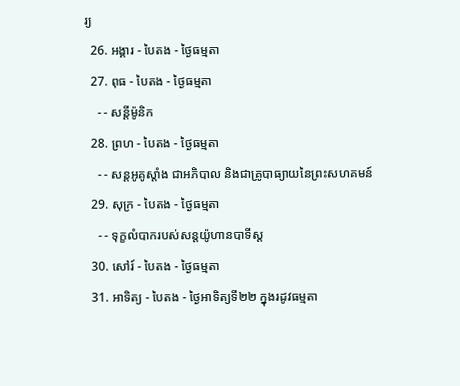រ្យ
  26. អង្គារ - បៃតង - ថ្ងៃធម្មតា
  27. ពុធ - បៃតង - ថ្ងៃធម្មតា
    - - សន្ដីម៉ូនិក
  28. ព្រហ - បៃតង - ថ្ងៃធម្មតា
    - - សន្ដអូគូស្ដាំង ជាអភិបាល និងជាគ្រូបាធ្យាយនៃព្រះសហគមន៍
  29. សុក្រ - បៃតង - ថ្ងៃធម្មតា
    - - ទុក្ខលំបាករបស់សន្ដយ៉ូហានបាទីស្ដ
  30. សៅរ៍ - បៃតង - ថ្ងៃធម្មតា
  31. អាទិត្យ - បៃតង - ថ្ងៃអាទិត្យទី២២ ក្នុងរដូវធម្មតា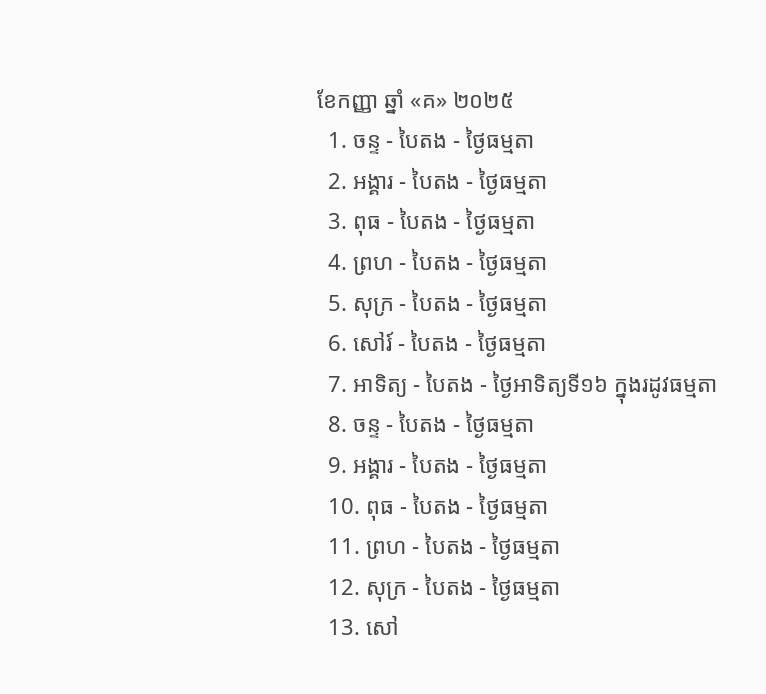ខែកញ្ញា ឆ្នាំ «គ» ២០២៥
  1. ចន្ទ - បៃតង - ថ្ងៃធម្មតា
  2. អង្គារ - បៃតង - ថ្ងៃធម្មតា
  3. ពុធ - បៃតង - ថ្ងៃធម្មតា
  4. ព្រហ - បៃតង - ថ្ងៃធម្មតា
  5. សុក្រ - បៃតង - ថ្ងៃធម្មតា
  6. សៅរ៍ - បៃតង - ថ្ងៃធម្មតា
  7. អាទិត្យ - បៃតង - ថ្ងៃអាទិត្យទី១៦ ក្នុងរដូវធម្មតា
  8. ចន្ទ - បៃតង - ថ្ងៃធម្មតា
  9. អង្គារ - បៃតង - ថ្ងៃធម្មតា
  10. ពុធ - បៃតង - ថ្ងៃធម្មតា
  11. ព្រហ - បៃតង - ថ្ងៃធម្មតា
  12. សុក្រ - បៃតង - ថ្ងៃធម្មតា
  13. សៅ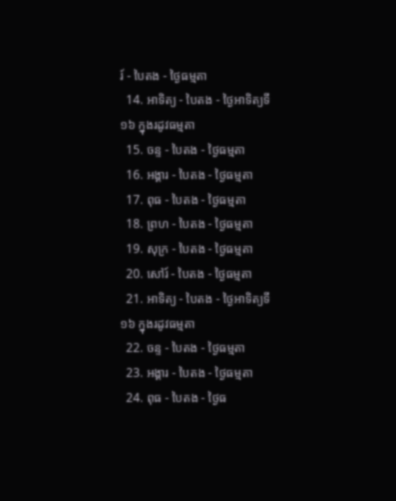រ៍ - បៃតង - ថ្ងៃធម្មតា
  14. អាទិត្យ - បៃតង - ថ្ងៃអាទិត្យទី១៦ ក្នុងរដូវធម្មតា
  15. ចន្ទ - បៃតង - ថ្ងៃធម្មតា
  16. អង្គារ - បៃតង - ថ្ងៃធម្មតា
  17. ពុធ - បៃតង - ថ្ងៃធម្មតា
  18. ព្រហ - បៃតង - ថ្ងៃធម្មតា
  19. សុក្រ - បៃតង - ថ្ងៃធម្មតា
  20. សៅរ៍ - បៃតង - ថ្ងៃធម្មតា
  21. អាទិត្យ - បៃតង - ថ្ងៃអាទិត្យទី១៦ ក្នុងរដូវធម្មតា
  22. ចន្ទ - បៃតង - ថ្ងៃធម្មតា
  23. អង្គារ - បៃតង - ថ្ងៃធម្មតា
  24. ពុធ - បៃតង - ថ្ងៃធ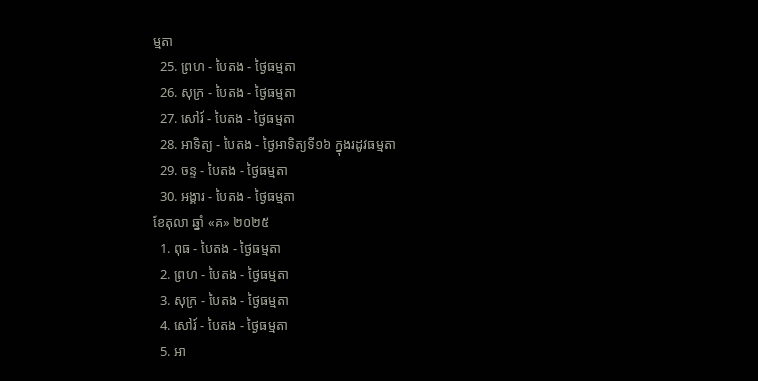ម្មតា
  25. ព្រហ - បៃតង - ថ្ងៃធម្មតា
  26. សុក្រ - បៃតង - ថ្ងៃធម្មតា
  27. សៅរ៍ - បៃតង - ថ្ងៃធម្មតា
  28. អាទិត្យ - បៃតង - ថ្ងៃអាទិត្យទី១៦ ក្នុងរដូវធម្មតា
  29. ចន្ទ - បៃតង - ថ្ងៃធម្មតា
  30. អង្គារ - បៃតង - ថ្ងៃធម្មតា
ខែតុលា ឆ្នាំ «គ» ២០២៥
  1. ពុធ - បៃតង - ថ្ងៃធម្មតា
  2. ព្រហ - បៃតង - ថ្ងៃធម្មតា
  3. សុក្រ - បៃតង - ថ្ងៃធម្មតា
  4. សៅរ៍ - បៃតង - ថ្ងៃធម្មតា
  5. អា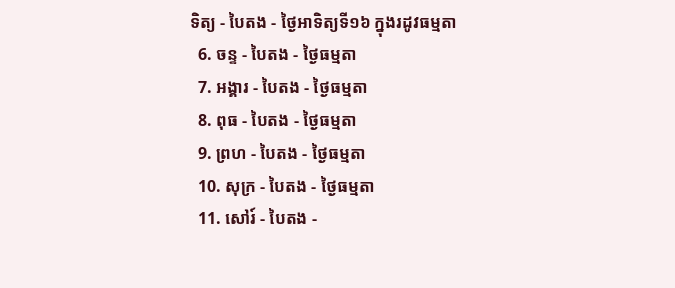ទិត្យ - បៃតង - ថ្ងៃអាទិត្យទី១៦ ក្នុងរដូវធម្មតា
  6. ចន្ទ - បៃតង - ថ្ងៃធម្មតា
  7. អង្គារ - បៃតង - ថ្ងៃធម្មតា
  8. ពុធ - បៃតង - ថ្ងៃធម្មតា
  9. ព្រហ - បៃតង - ថ្ងៃធម្មតា
  10. សុក្រ - បៃតង - ថ្ងៃធម្មតា
  11. សៅរ៍ - បៃតង -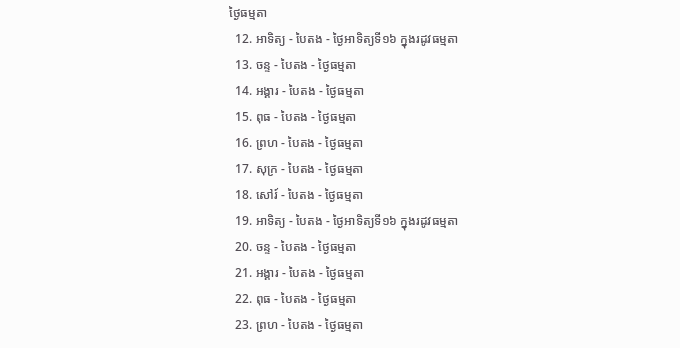ថ្ងៃធម្មតា
  12. អាទិត្យ - បៃតង - ថ្ងៃអាទិត្យទី១៦ ក្នុងរដូវធម្មតា
  13. ចន្ទ - បៃតង - ថ្ងៃធម្មតា
  14. អង្គារ - បៃតង - ថ្ងៃធម្មតា
  15. ពុធ - បៃតង - ថ្ងៃធម្មតា
  16. ព្រហ - បៃតង - ថ្ងៃធម្មតា
  17. សុក្រ - បៃតង - ថ្ងៃធម្មតា
  18. សៅរ៍ - បៃតង - ថ្ងៃធម្មតា
  19. អាទិត្យ - បៃតង - ថ្ងៃអាទិត្យទី១៦ ក្នុងរដូវធម្មតា
  20. ចន្ទ - បៃតង - ថ្ងៃធម្មតា
  21. អង្គារ - បៃតង - ថ្ងៃធម្មតា
  22. ពុធ - បៃតង - ថ្ងៃធម្មតា
  23. ព្រហ - បៃតង - ថ្ងៃធម្មតា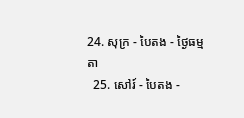24. សុក្រ - បៃតង - ថ្ងៃធម្មតា
  25. សៅរ៍ - បៃតង -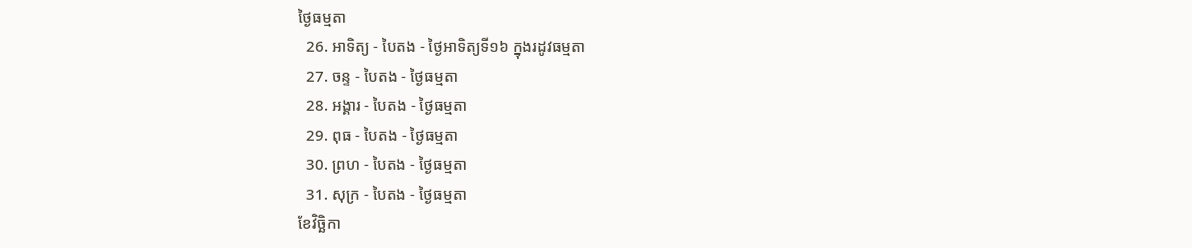ថ្ងៃធម្មតា
  26. អាទិត្យ - បៃតង - ថ្ងៃអាទិត្យទី១៦ ក្នុងរដូវធម្មតា
  27. ចន្ទ - បៃតង - ថ្ងៃធម្មតា
  28. អង្គារ - បៃតង - ថ្ងៃធម្មតា
  29. ពុធ - បៃតង - ថ្ងៃធម្មតា
  30. ព្រហ - បៃតង - ថ្ងៃធម្មតា
  31. សុក្រ - បៃតង - ថ្ងៃធម្មតា
ខែវិច្ឆិកា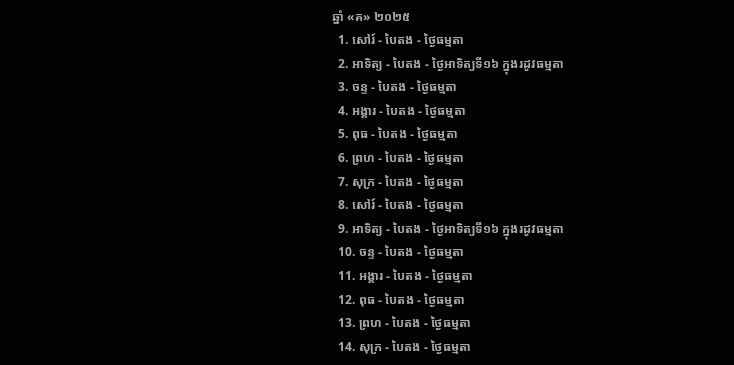ឆ្នាំ «គ» ២០២៥
  1. សៅរ៍ - បៃតង - ថ្ងៃធម្មតា
  2. អាទិត្យ - បៃតង - ថ្ងៃអាទិត្យទី១៦ ក្នុងរដូវធម្មតា
  3. ចន្ទ - បៃតង - ថ្ងៃធម្មតា
  4. អង្គារ - បៃតង - ថ្ងៃធម្មតា
  5. ពុធ - បៃតង - ថ្ងៃធម្មតា
  6. ព្រហ - បៃតង - ថ្ងៃធម្មតា
  7. សុក្រ - បៃតង - ថ្ងៃធម្មតា
  8. សៅរ៍ - បៃតង - ថ្ងៃធម្មតា
  9. អាទិត្យ - បៃតង - ថ្ងៃអាទិត្យទី១៦ ក្នុងរដូវធម្មតា
  10. ចន្ទ - បៃតង - ថ្ងៃធម្មតា
  11. អង្គារ - បៃតង - ថ្ងៃធម្មតា
  12. ពុធ - បៃតង - ថ្ងៃធម្មតា
  13. ព្រហ - បៃតង - ថ្ងៃធម្មតា
  14. សុក្រ - បៃតង - ថ្ងៃធម្មតា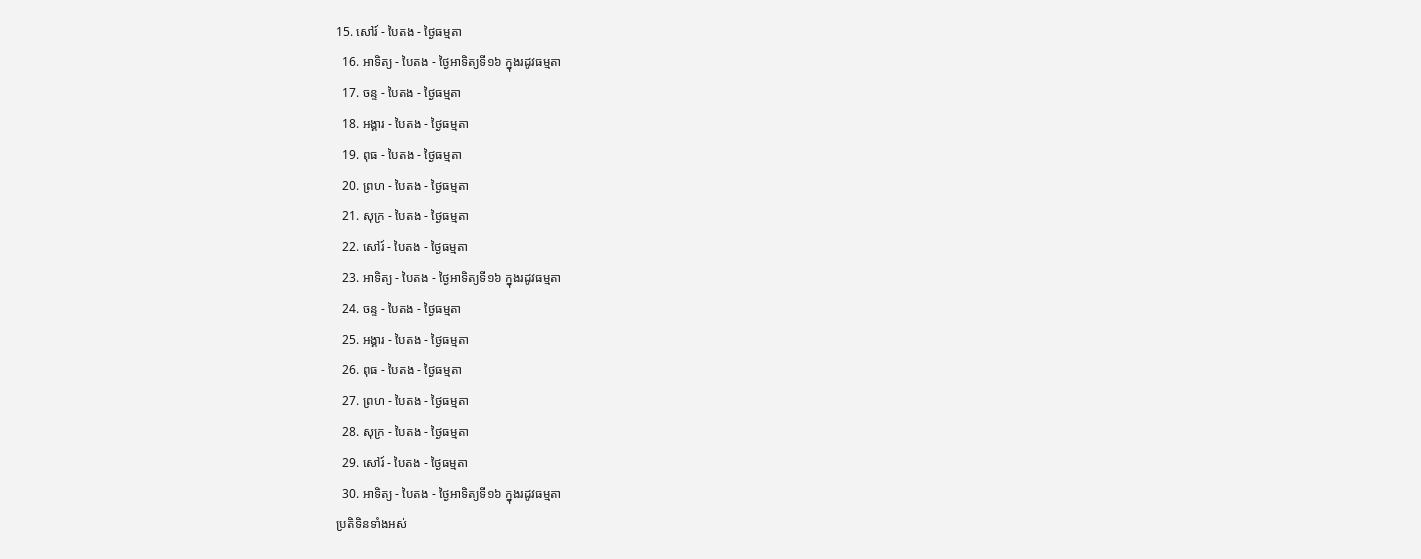15. សៅរ៍ - បៃតង - ថ្ងៃធម្មតា
  16. អាទិត្យ - បៃតង - ថ្ងៃអាទិត្យទី១៦ ក្នុងរដូវធម្មតា
  17. ចន្ទ - បៃតង - ថ្ងៃធម្មតា
  18. អង្គារ - បៃតង - ថ្ងៃធម្មតា
  19. ពុធ - បៃតង - ថ្ងៃធម្មតា
  20. ព្រហ - បៃតង - ថ្ងៃធម្មតា
  21. សុក្រ - បៃតង - ថ្ងៃធម្មតា
  22. សៅរ៍ - បៃតង - ថ្ងៃធម្មតា
  23. អាទិត្យ - បៃតង - ថ្ងៃអាទិត្យទី១៦ ក្នុងរដូវធម្មតា
  24. ចន្ទ - បៃតង - ថ្ងៃធម្មតា
  25. អង្គារ - បៃតង - ថ្ងៃធម្មតា
  26. ពុធ - បៃតង - ថ្ងៃធម្មតា
  27. ព្រហ - បៃតង - ថ្ងៃធម្មតា
  28. សុក្រ - បៃតង - ថ្ងៃធម្មតា
  29. សៅរ៍ - បៃតង - ថ្ងៃធម្មតា
  30. អាទិត្យ - បៃតង - ថ្ងៃអាទិត្យទី១៦ ក្នុងរដូវធម្មតា
ប្រតិទិនទាំងអស់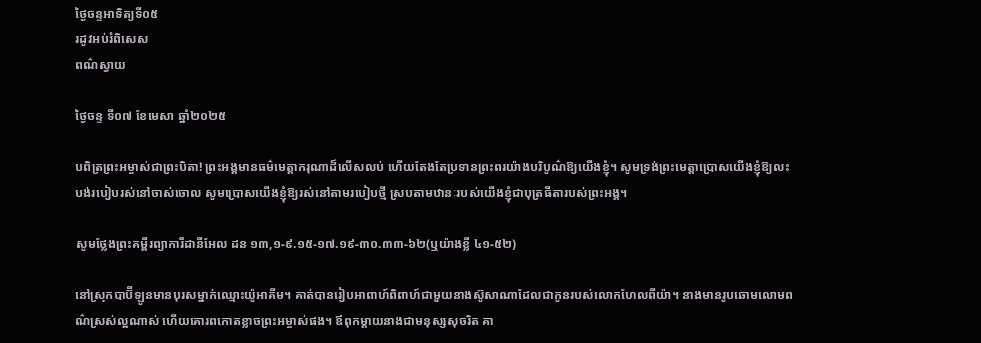ថ្ងៃចន្ទអាទិត្យទី០៥
រដូវអប់រំពិសេស
ពណ៌ស្វាយ

ថ្ងៃចន្ទ ទី០៧ ខែមេសា ឆ្នាំ២០២៥

បពិត្រព្រះអម្ចាស់ជាព្រះបិតា! ព្រះអង្គមានធម៌មេត្តាករុណាដ៏លើសលប់ ហើយតែងតែប្រទានព្រះពរយ៉ាងបរិបូណ៌ឱ្យយើងខ្ញុំ។ សូមទ្រង់ព្រះមេត្តាប្រោសយើងខ្ញុំឱ្យលះបង់របៀបរស់នៅចាស់ចោល សូមប្រោសយើងខ្ញុំឱ្យរស់នៅតាមរបៀបថ្មី ស្របតាមឋានៈរបស់យើងខ្ញុំជាបុត្រធីតារបស់ព្រះអង្គ។

សូមថ្លែងព្រះគម្ពីរព្យាការីដានីអែល ដន ១៣,១-៩.១៥-១៧.១៩-៣០.៣៣-៦២(ឬយ៉ាងខ្លី ៤១-៥២)

នៅស្រុកបាប៊ីឡូនមានបុរសម្នាក់ឈ្មោះយ៉ូអាគីម។ គាត់បានរៀបអាពាហ៍ពិពាហ៍ជាមួយនាងស៊ូសាណាដែលជាកូនរបស់លោកហែលពីយ៉ា។ នាងមានរូបឆោមលោមពណ៌ស្រស់ល្អណាស់ ហើយគោរពកោតខ្លាចព្រះអម្ចាស់ផង។ ឪពុកម្តាយនាងជាមនុស្សសុចរិត គា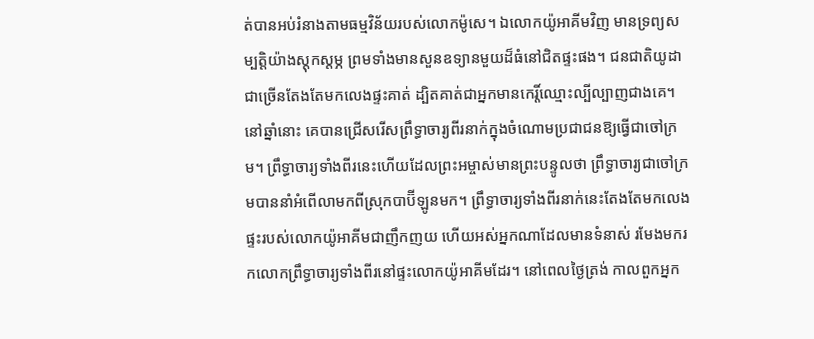ត់បានអប់រំនាងតាមធម្មវិន័យរបស់លោកម៉ូសេ។ ឯលោកយ៉ូអាគីមវិញ មានទ្រព្យសម្បត្តិយ៉ាងស្តុកស្តម្ភ ព្រមទាំងមានសួនឧទ្យានមួយដ៏ធំនៅជិតផ្ទះផង។ ជនជាតិយូដាជាច្រើនតែងតែមកលេងផ្ទះគាត់ ដ្បិតគាត់ជាអ្នកមានកេរ្តិ៍ឈ្មោះល្បីល្បាញជាងគេ។ នៅឆ្នាំនោះ គេបានជ្រើសរើសព្រឹទ្ធាចារ្យពីរនាក់ក្នុងចំណោមប្រជាជនឱ្យធ្វើជាចៅក្រម។ ព្រឹទ្ធាចារ្យទាំងពីរនេះហើយដែលព្រះអម្ចាស់មានព្រះបន្ទូលថា ព្រឹទ្ធាចារ្យជាចៅក្រមបាននាំអំពើលាមកពីស្រុកបាប៊ីឡូនមក។ ព្រឹទ្ធាចារ្យទាំងពីរនាក់នេះតែងតែមកលេងផ្ទះរបស់លោកយ៉ូអាគីមជាញឹកញយ ហើយអស់អ្នកណាដែលមានទំនាស់ រមែងមករកលោកព្រឹទ្ធាចារ្យទាំងពីរនៅផ្ទះលោកយ៉ូអាគីមដែរ។ នៅពេលថ្ងៃត្រង់ កាលពួកអ្នក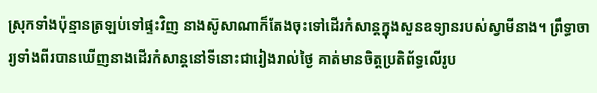ស្រុកទាំងប៉ុន្មានត្រឡប់ទៅផ្ទះវិញ នាងស៊ូសាណាក៏តែងចុះទៅដើរកំសាន្តក្នុងសួនឧទ្យានរបស់ស្វាមីនាង។ ព្រឹទ្ធាចារ្យទាំងពីរបានឃើញនាងដើរកំសាន្តនៅទីនោះជារៀងរាល់ថ្ងៃ គាត់មានចិត្តប្រតិព័ទ្ធលើរូប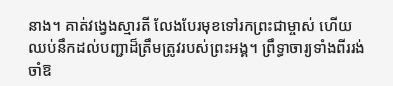នាង។ គាត់វង្វេងស្មារតី លែងបែរមុខទៅរកព្រះជាម្ចាស់ ហើយឈប់នឹកដល់បញ្ជាដ៏ត្រឹមត្រូវរបស់ព្រះអង្គ។ ព្រឹទ្ធាចារ្យទាំងពីររង់ចាំឱ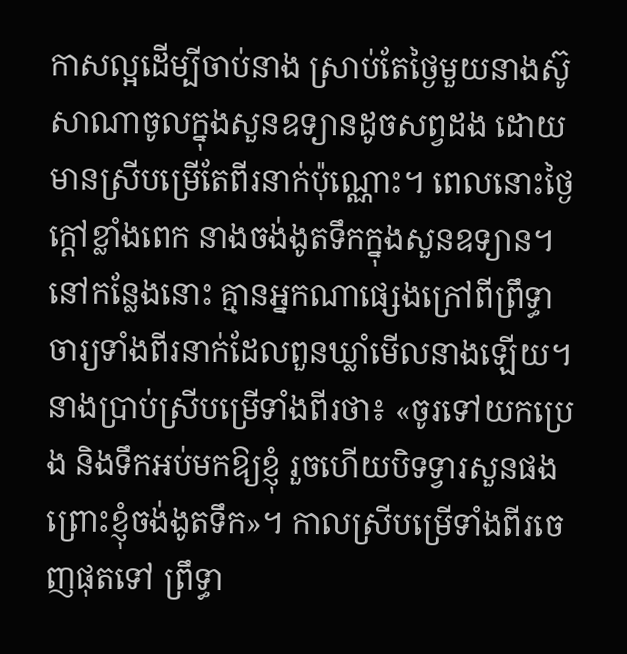កាសល្អដើម្បីចាប់នាង ស្រាប់តែថ្ងៃមួយនាងស៊ូសាណាចូលក្នុងសួនឧទ្យានដូចសព្វដង ដោយមានស្រីបម្រើតែពីរនាក់ប៉ុណ្ណោះ។ ពេលនោះថ្ងៃក្តៅខ្លាំងពេក នាងចង់ងូតទឹកក្នុងសួនឧទ្យាន។ នៅកន្លែងនោះ គ្មានអ្នកណាផ្សេងក្រៅពីព្រឹទ្ធាចារ្យទាំងពីរនាក់ដែលពួនឃ្លាំមើលនាងឡើយ។ នាងប្រាប់ស្រីបម្រើទាំងពីរថា៖ «ចូរទៅយកប្រេង និងទឹកអប់មកឱ្យខ្ញុំ រួចហើយបិទទ្វារសួនផង ព្រោះខ្ញុំចង់ងូតទឹក»។ កាលស្រីបម្រើទាំងពីរចេញផុតទៅ ព្រឹទ្ធា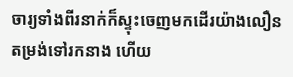ចារ្យទាំងពីរនាក់ក៏ស្ទុះចេញមកដើរយ៉ាងលឿនតម្រង់ទៅរកនាង ហើយ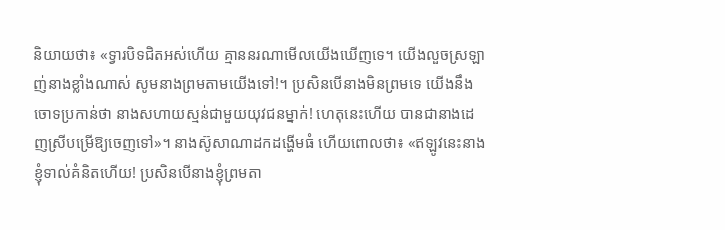និយាយថា៖ «ទ្វារបិទជិតអស់ហើយ គ្មាននរណាមើលយើងឃើញទេ។ យើងលួចស្រឡាញ់នាងខ្លាំងណាស់ សូមនាងព្រមតាមយើងទៅ!។ ប្រសិនបើនាងមិនព្រមទេ យើងនឹងចោទប្រកាន់ថា នាងសហាយស្មន់ជាមួយយុវជនម្នាក់! ហេតុនេះហើយ បានជានាងដេញស្រីបម្រើឱ្យចេញទៅ»។ នាងស៊ូសាណាដកដង្ហើមធំ ហើយពោលថា៖ «ឥឡូវនេះនាងខ្ញុំទាល់គំនិតហើយ! ប្រសិនបើនាងខ្ញុំព្រមតា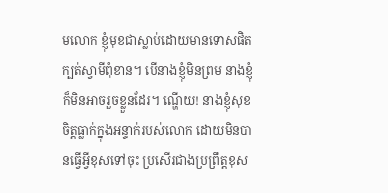មលោក ខ្ញុំមុខជាស្លាប់ដោយមានទោសផិតក្បត់ស្វាមីពុំខាន។ បើនាងខ្ញុំមិនព្រម នាងខ្ញុំក៏មិនអាចរួចខ្លួនដែរ។ ណ្ហើយ! នាងខ្ញុំសុខចិត្តធ្លាក់ក្នុងអន្ទាក់របស់លោក ដោយមិនបានធ្វើអ្វីខុសទៅចុះ ប្រសើរជាងប្រព្រឹត្តខុស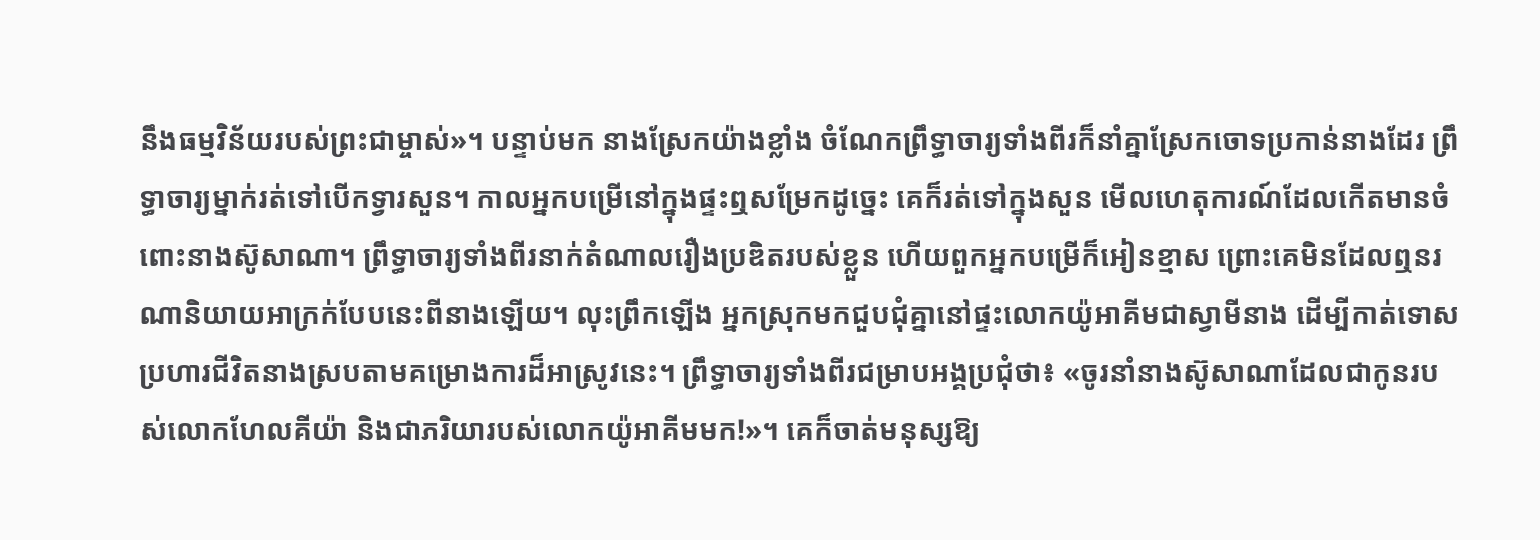នឹងធម្មវិន័យរបស់ព្រះជាម្ចាស់»។ បន្ទាប់មក នាងស្រែកយ៉ាងខ្លាំង ចំណែកព្រឹទ្ធាចារ្យទាំងពីរក៏នាំគ្នាស្រែកចោទប្រកាន់នាងដែរ ព្រឹទ្ធាចារ្យម្នាក់រត់ទៅបើកទ្វារសួន។ កាលអ្នកបម្រើនៅក្នុងផ្ទះឮសម្រែកដូច្នេះ គេក៏រត់ទៅក្នុងសួន មើលហេតុការណ៍ដែលកើតមានចំពោះនាងស៊ូសាណា។ ព្រឹទ្ធាចារ្យទាំងពីរនាក់តំណាលរឿងប្រឌិតរបស់ខ្លួន ហើយពួកអ្នកបម្រើក៏អៀនខ្មាស ព្រោះគេមិនដែលឮនរណានិយាយអាក្រក់បែបនេះពីនាងឡើយ។ លុះព្រឹកឡើង អ្នកស្រុកមកជួបជុំគ្នានៅផ្ទះលោកយ៉ូអាគីមជាស្វាមីនាង ដើម្បីកាត់ទោសប្រហារជីវិតនាងស្របតាមគម្រោងការដ៏អាស្រូវនេះ។ ព្រឹទ្ធាចារ្យទាំងពីរជម្រាបអង្គប្រជុំថា៖ «ចូរនាំនាងស៊ូសាណាដែលជាកូនរបស់លោកហែលគីយ៉ា និងជាភរិយារបស់លោកយ៉ូអាគីមមក!»។ គេក៏ចាត់មនុស្សឱ្យ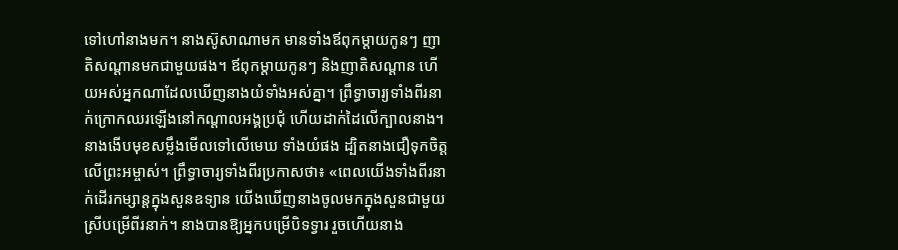ទៅហៅនាងមក។ នាងស៊ូសាណាមក មានទាំងឪពុកម្តាយកូនៗ ញាតិសណ្តានមកជាមួយផង។ ឪពុកម្តាយកូនៗ និងញាតិសណ្តាន ហើយអស់អ្នកណាដែលឃើញនាងយំទាំងអស់គ្នា។ ព្រឹទ្ធាចារ្យទាំងពីរនាក់ក្រោកឈរឡើងនៅកណ្តាលអង្គប្រជុំ ហើយដាក់ដៃលើក្បាលនាង។ នាងងើបមុខសម្លឹងមើលទៅលើមេឃ ទាំងយំផង ដ្បិតនាងជឿទុកចិត្តលើព្រះអម្ចាស់។ ព្រឹទ្ធាចារ្យទាំងពីរប្រកាសថា៖ «ពេលយើងទាំងពីរនាក់ដើរកម្សាន្តក្នុងសួនឧទ្យាន យើងឃើញនាងចូលមកក្នុងសួនជាមួយស្រីបម្រើពីរនាក់។ នាងបានឱ្យអ្នកបម្រើបិទទ្វារ រួចហើយនាង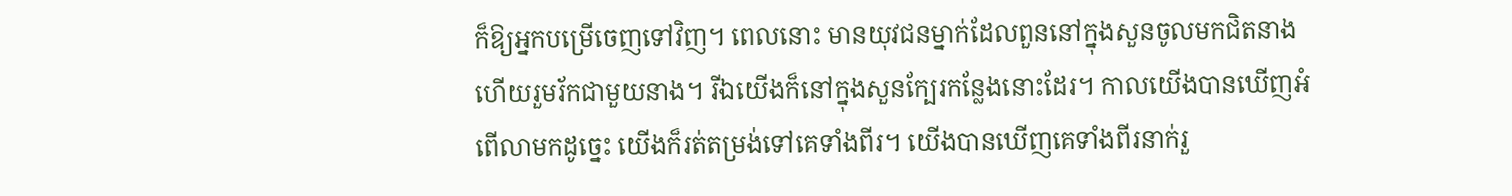ក៏ឱ្យអ្នកបម្រើចេញទៅវិញ។ ពេលនោះ មានយុវជនម្នាក់ដែលពួននៅក្នុងសួនចូលមកជិតនាង ហើយរួមរ័កជាមួយនាង។ រីឯយើងក៏នៅក្នុងសួនក្បែរកន្លែងនោះដែរ។ កាលយើងបានឃើញអំពើលាមកដូច្នេះ យើងក៏រត់តម្រង់ទៅគេទាំងពីរ។ យើងបានឃើញគេទាំងពីរនាក់រួ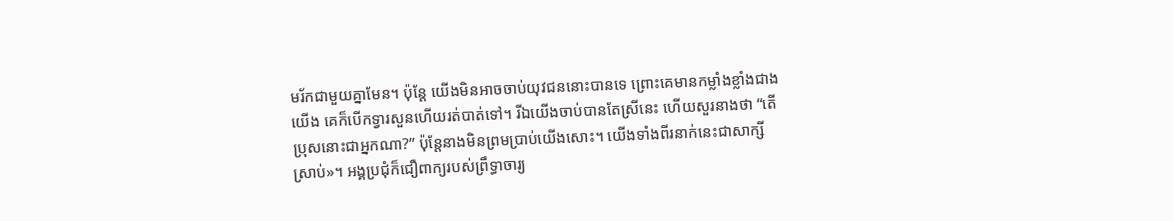មរ័កជាមួយគ្នាមែន។ ប៉ុន្តែ យើងមិនអាចចាប់យុវជននោះបានទេ ព្រោះគេមានកម្លាំងខ្លាំងជាងយើង គេក៏បើកទ្វារសួនហើយរត់បាត់ទៅ។ រីឯយើងចាប់បានតែស្រីនេះ ហើយសួរនាងថា “តើប្រុសនោះជាអ្នកណា?” ប៉ុន្តែនាងមិនព្រមប្រាប់យើងសោះ។ យើងទាំងពីរនាក់នេះជាសាក្សីស្រាប់»។ អង្គប្រជុំក៏ជឿពាក្យរបស់ព្រឹទ្ធាចារ្យ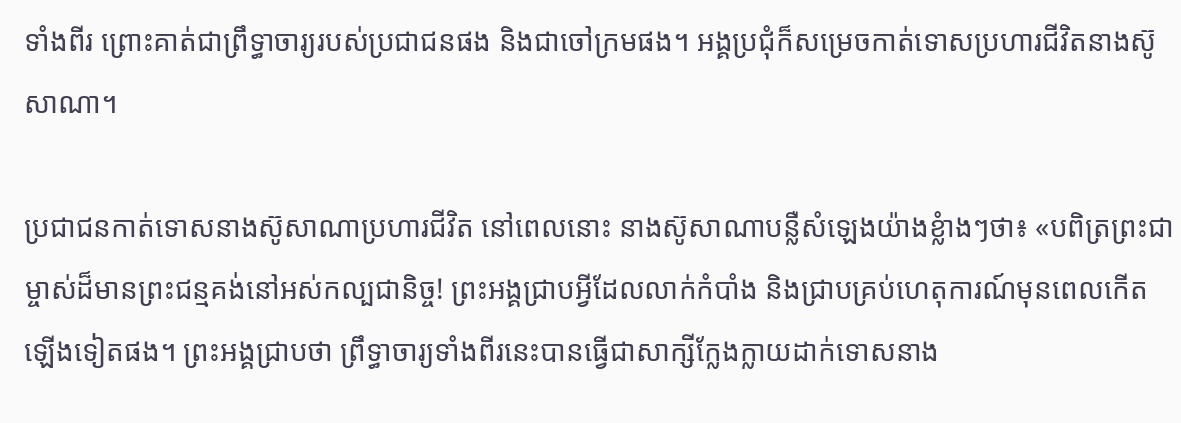ទាំងពីរ ព្រោះគាត់ជាព្រឹទ្ធាចារ្យរបស់ប្រជាជនផង និងជាចៅក្រមផង។ អង្គប្រជុំក៏សម្រេចកាត់ទោសប្រហារជីវិតនាងស៊ូសាណា។

ប្រជាជនកាត់ទោសនាងស៊ូសាណាប្រហារជីវិត នៅពេលនោះ នាងស៊ូសាណាបន្លឺសំឡេងយ៉ាងខ្លំាងៗថា៖ «បពិត្រព្រះជាម្ចាស់ដ៏មានព្រះជន្មគង់នៅអស់កល្បជានិច្ច! ព្រះអង្គជ្រាបអ្វីដែលលាក់កំបាំង និងជ្រាបគ្រប់ហេតុការណ៍មុនពេលកើតឡើងទៀតផង។ ព្រះអង្គជ្រាបថា ព្រឹទ្ធាចារ្យទាំងពីរនេះបានធ្វើជាសាក្សីក្លែងក្លាយដាក់ទោសនាង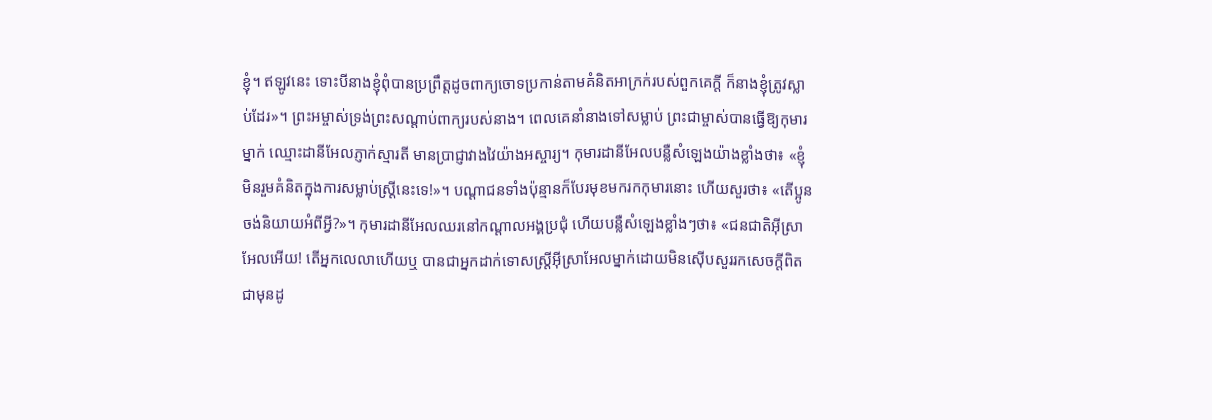ខ្ញុំ។ ឥឡូវនេះ ទោះបីនាងខ្ញុំពុំបានប្រព្រឹត្តដូចពាក្យចោទប្រកាន់តាមគំនិតអាក្រក់របស់ពួកគេក្តី ក៏នាងខ្ញុំត្រូវស្លាប់ដែរ»។ ព្រះអម្ចាស់ទ្រង់ព្រះសណ្តាប់ពាក្យរបស់នាង។ ពេលគេនាំនាងទៅសម្លាប់ ព្រះជាម្ចាស់បានធ្វើឱ្យកុមារម្នាក់ ឈ្មោះដានីអែលភ្ញាក់ស្មារតី មានប្រាជ្ញាវាងវៃយ៉ាងអស្ចារ្យ។ កុមារដានីអែលបន្លឺសំឡេងយ៉ាងខ្លាំងថា៖ «ខ្ញុំមិនរួមគំនិតក្នុងការសម្លាប់ស្ត្រីនេះទេ!»។ បណ្តាជនទាំងប៉ុន្មានក៏បែរមុខមករកកុមារនោះ ហើយសួរថា៖ «តើប្អូនចង់និយាយអំពីអ្វី?»។ កុមារដានីអែលឈរនៅកណ្តាលអង្គប្រជុំ ហើយបន្លឺសំឡេងខ្លាំងៗថា៖ «ជនជាតិអ៊ីស្រាអែលអើយ! តើអ្នកលេលាហើយឬ បានជាអ្នកដាក់ទោសស្ត្រីអ៊ីស្រាអែលម្នាក់ដោយមិនស៊ើបសួររកសេចក្តីពិតជាមុនដូ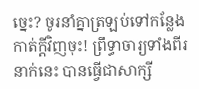ច្នេះ? ចូរនាំគ្នាត្រឡប់ទៅកន្លែងកាត់ក្តីវិញចុះ! ព្រឹទ្ធាចារ្យទាំងពីរនាក់នេះ បានធ្វើជាសាក្សី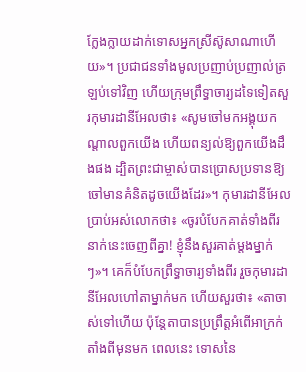ក្លែងក្លាយដាក់ទោសអ្នកស្រីស៊ូសាណាហើយ»។ ប្រជាជនទាំងមូលប្រញាប់ប្រញាល់ត្រឡប់ទៅវិញ ហើយក្រុមព្រឹទ្ធាចារ្យដទៃទៀតសួរកុមារដានីអែលថា៖ «សូមចៅមកអង្គុយកណ្តាលពួកយើង ហើយពន្យល់ឱ្យពួកយើងដឹងផង ដ្បិតព្រះជាម្ចាស់បានប្រោសប្រទានឱ្យចៅមានគំនិតដូចយើងដែរ»។ កុមារដានីអែលប្រាប់អស់លោកថា៖ «ចូរបំបែកគាត់ទាំងពីរនាក់នេះចេញពីគ្នា! ខ្ញុំនឹងសួរគាត់ម្តងម្នាក់ៗ»។ គេក៏បំបែកព្រឹទ្ធាចារ្យទាំងពីរ រួចកុមារដានីអែលហៅតាម្នាក់មក ហើយសួរថា៖ «តាចាស់ទៅហើយ ប៉ុន្តែតាបានប្រព្រឹត្តអំពើអាក្រក់តាំងពីមុនមក ពេលនេះ ទោសនៃ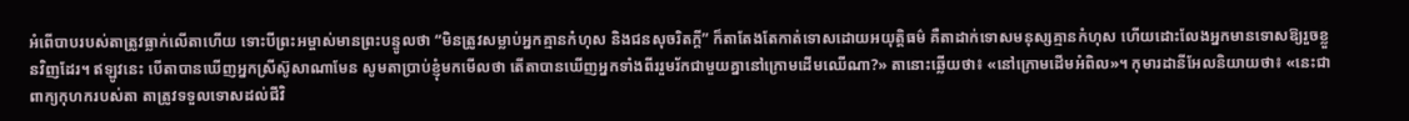អំពើបាបរបស់តាត្រូវធ្លាក់លើតាហើយ ទោះបីព្រះអម្ចាស់មានព្រះបន្ទូលថា “មិនត្រូវសម្លាប់អ្នកគ្មានកំហុស និងជនសុចរិតក្តី” ក៏តាតែងតែកាត់ទោសដោយអយុត្តិធម៌ គឺតាដាក់ទោសមនុស្សគ្មានកំហុស ហើយដោះលែងអ្នកមានទោសឱ្យរួចខ្លួនវិញដែរ។ ឥឡូវនេះ បើតាបានឃើញអ្នកស្រីស៊ូសាណាមែន សូមតាប្រាប់ខ្ញុំមកមើលថា តើតាបានឃើញអ្នកទាំងពីររួមរ័កជាមួយគ្នានៅក្រោមដើមឈើណា?» តានោះឆ្លើយថា៖ «នៅក្រោមដើមអំពិល»។ កុមារដានីអែលនិយាយថា៖ «នេះជាពាក្យកុហករបស់តា តាត្រូវទទួលទោសដល់ជីវិ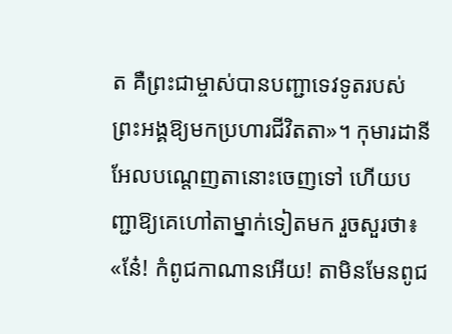ត គឺព្រះជាម្ចាស់បានបញ្ជាទេវទូតរបស់ព្រះអង្គឱ្យមកប្រហារជីវិតតា»។ កុមារដានីអែលបណ្តេញតានោះចេញទៅ ហើយបញ្ជាឱ្យគេហៅតាម្នាក់ទៀតមក រួចសួរថា៖ «នែ៎! កំពូជកាណានអើយ! តាមិនមែនពូជ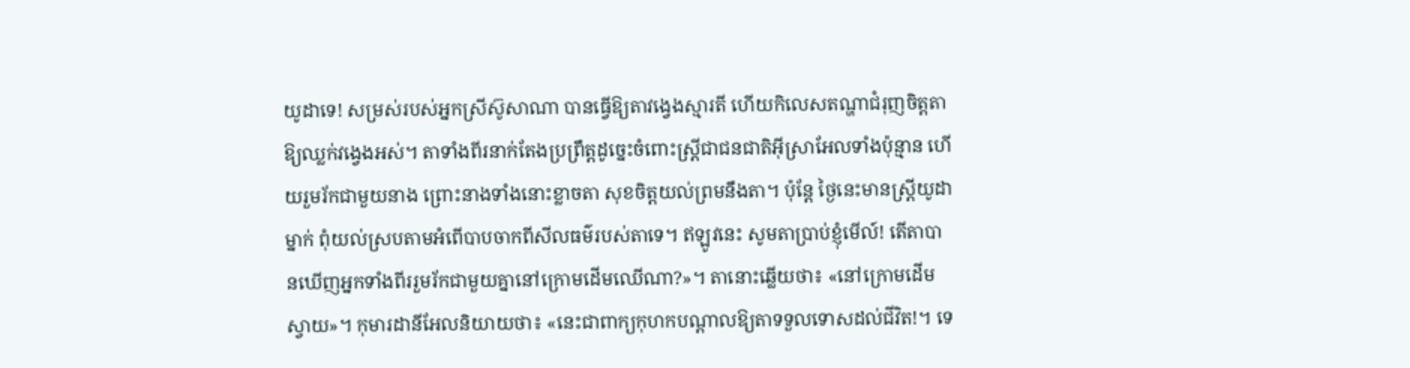យូដាទេ! សម្រស់របស់អ្នកស្រីស៊ូសាណា បានធ្វើឱ្យតាវង្វេងស្មារតី ហើយកិលេសតណ្ហាជំរុញចិត្តតាឱ្យឈ្លក់វង្វេងអស់។ តាទាំងពីរនាក់តែងប្រព្រឹត្តដូច្នេះចំពោះស្ត្រីជាជនជាតិអ៊ីស្រាអែលទាំងប៉ុន្មាន ហើយរួមរ័កជាមួយនាង ព្រោះនាងទាំងនោះខ្លាចតា សុខចិត្តយល់ព្រមនឹងតា។ ប៉ុន្តែ ថ្ងៃនេះមានស្ត្រីយូដាម្នាក់ ពុំយល់ស្របតាមអំពើបាបចាកពីសីលធម៌របស់តាទេ។ ឥឡូវនេះ សូមតាប្រាប់ខ្ញុំមើល៍! តើតាបានឃើញអ្នកទាំងពីររួមរ័កជាមួយគ្នានៅក្រោមដើមឈើណា?»។ តានោះឆ្លើយថា៖ «នៅក្រោមដើមស្វាយ»។ កុមារដានីអែលនិយាយថា៖ «នេះជាពាក្យកុហកបណ្តាលឱ្យតាទទួលទោសដល់ជីវិត!។ ទេ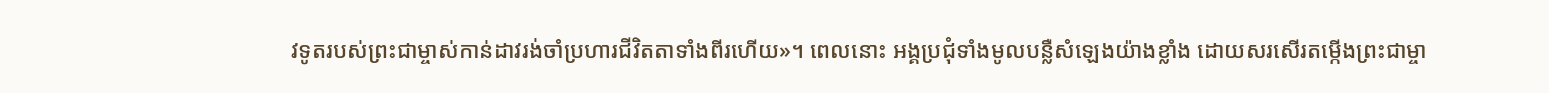វទូតរបស់ព្រះជាម្ចាស់កាន់ដាវរង់ចាំប្រហារជីវិតតាទាំងពីរហើយ»។ ពេលនោះ អង្គប្រជុំទាំងមូលបន្លឺសំឡេងយ៉ាងខ្លាំង ដោយសរសើរតម្កើងព្រះជាម្ចា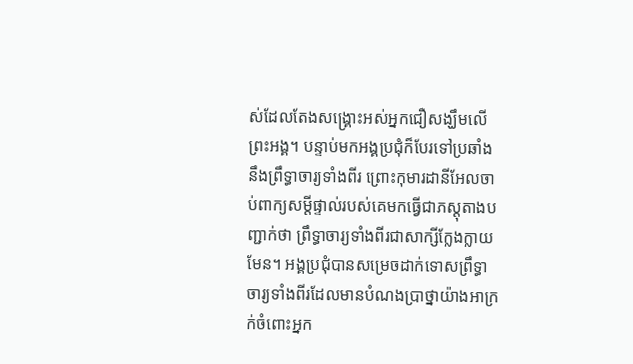ស់ដែលតែងសង្គ្រោះអស់អ្នកជឿសង្ឃឹមលើព្រះអង្គ។ បន្ទាប់មកអង្គប្រជុំក៏បែរទៅប្រឆាំងនឹងព្រឹទ្ធាចារ្យទាំងពីរ ព្រោះកុមារដានីអែលចាប់ពាក្យសម្តីផ្ទាល់របស់គេមកធ្វើជាភស្តុតាងបញ្ជាក់ថា ព្រឹទ្ធាចារ្យទាំងពីរជាសាក្សីក្លែងក្លាយមែន។ អង្គប្រជុំបានសម្រេចដាក់ទោសព្រឹទ្ធាចារ្យទាំងពីរដែលមានបំណងប្រាថ្នាយ៉ាងអាក្រក់ចំពោះអ្នក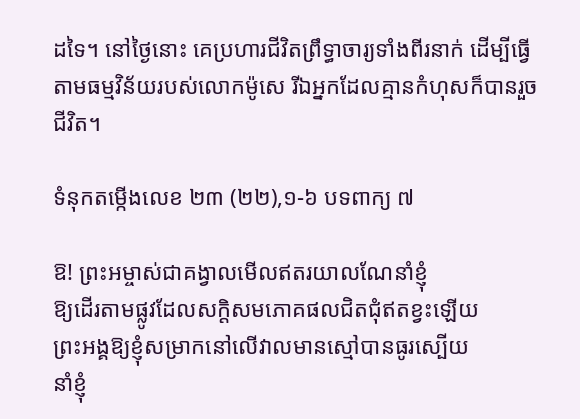ដទៃ។ នៅថ្ងៃនោះ គេប្រហារជីវិតព្រឹទ្ធាចារ្យទាំងពីរនាក់ ដើម្បីធ្វើតាមធម្មវិន័យរបស់លោកម៉ូសេ រីឯអ្នកដែលគ្មានកំហុសក៏បានរួចជីវិត។

ទំនុកតម្កើងលេខ ២៣ (២២),១-៦ បទពាក្យ ៧

ឱ! ព្រះអម្ចាស់ជាគង្វាលមើលឥតរយាលណែនាំខ្ញុំ
ឱ្យដើរតាមផ្លូវដែលសក្តិសមភោគផលជិតជុំឥតខ្វះឡើយ
ព្រះអង្គឱ្យខ្ញុំសម្រាកនៅលើវាលមានស្មៅបានធូរស្បើយ
នាំខ្ញុំ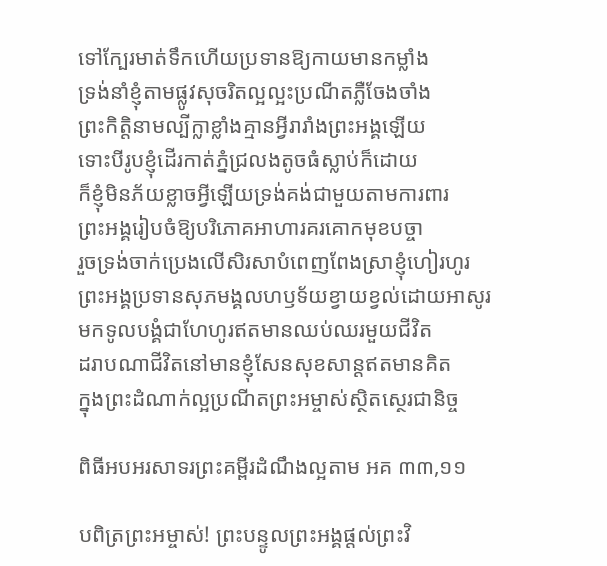ទៅក្បែរមាត់ទឹកហើយប្រទានឱ្យកាយមានកម្លាំង
ទ្រង់នាំខ្ញុំតាមផ្លូវសុចរិតល្អល្អះប្រណីតភ្លឺចែងចាំង
ព្រះកិត្តិនាមល្បីក្លាខ្លាំងគ្មានអ្វីរារាំងព្រះអង្គឡើយ
ទោះបីរូបខ្ញុំដើរកាត់ភ្នំជ្រលងតូចធំស្លាប់ក៏ដោយ
ក៏ខ្ញុំមិនភ័យខ្លាចអ្វីឡើយទ្រង់គង់ជាមួយតាមការពារ
ព្រះអង្គរៀបចំឱ្យបរិភោគអាហារគរគោកមុខបច្ចា
រួចទ្រង់ចាក់ប្រេងលើសិរសាបំពេញពែងស្រាខ្ញុំហៀរហូរ
ព្រះអង្គប្រទានសុភមង្គលហឫទ័យខ្វាយខ្វល់ដោយអាសូរ
មកទូលបង្គំជាហែហូរឥតមានឈប់ឈរមួយជីវិត
ដរាបណាជីវិតនៅមានខ្ញុំសែនសុខសាន្តឥតមានគិត
ក្នុងព្រះដំណាក់ល្អប្រណីតព្រះអម្ចាស់ស្ថិតស្ថេរជានិច្ច

ពិធីអបអរសាទរព្រះគម្ពីរដំណឹងល្អតាម អគ ៣៣,១១

បពិត្រព្រះអម្ចាស់! ព្រះបន្ទូលព្រះអង្គផ្តល់ព្រះវិ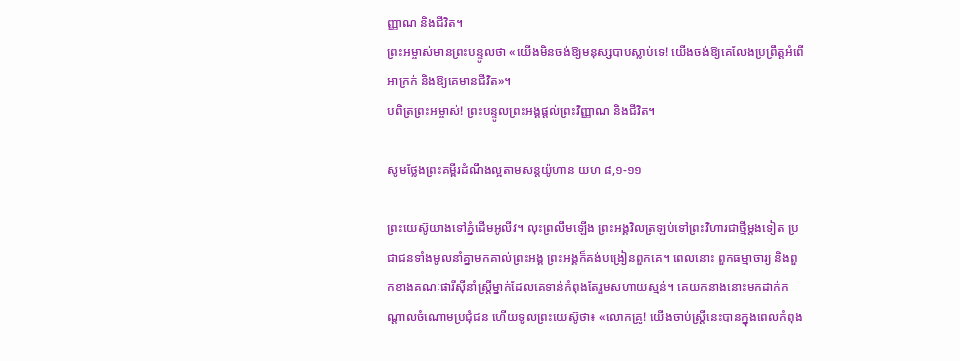ញ្ញាណ និងជីវិត។
ព្រះអម្ចាស់មានព្រះបន្ទូលថា «យើងមិនចង់ឱ្យមនុស្សបាបស្លាប់ទេ! យើងចង់ឱ្យគេលែងប្រព្រឹត្តអំពើអាក្រក់ និងឱ្យគេមានជីវិត»។
បពិត្រព្រះអម្ចាស់! ព្រះបន្ទូលព្រះអង្គផ្តល់ព្រះវិញ្ញាណ និងជីវិត។

សូមថ្លែងព្រះគម្ពីរដំណឹងល្អតាមសន្តយ៉ូហាន យហ ៨,១-១១

ព្រះយេស៊ូយាងទៅភ្នំដើមអូលីវ។ លុះព្រលឹមឡើង ព្រះអង្គវិលត្រឡប់ទៅព្រះវិហារជាថ្មីម្តងទៀត ប្រជាជនទាំងមូលនាំគ្នាមកគាល់ព្រះអង្គ ព្រះអង្គក៏គង់បង្រៀនពួកគេ។ ពេលនោះ ពួកធម្មាចារ្យ និងពួកខាងគណៈផារីស៊ីនាំស្ត្រីម្នាក់ដែលគេទាន់កំពុងតែរួមសហាយស្មន់។ គេយកនាងនោះមកដាក់កណ្តាលចំណោមប្រជុំជន ហើយទូលព្រះយេស៊ូថា៖ «លោកគ្រូ! យើងចាប់ស្ត្រីនេះបានក្នុងពេលកំពុង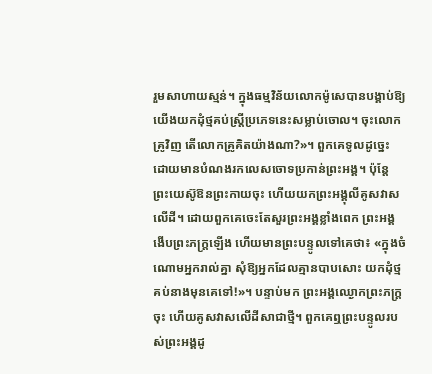រួមសាហាយស្មន់។ ក្នុងធម្មវិន័យលោកម៉ូសេបានបង្គាប់ឱ្យយើងយកដុំថ្មគប់ស្ត្រីប្រភេទនេះសម្លាប់ចោល។ ចុះលោកគ្រូវិញ តើលោកគ្រូគិតយ៉ាងណា?»។ ពួកគេទូលដូច្នេះ ដោយមានបំណងរកលេសចោទប្រកាន់ព្រះអង្គ។ ប៉ុន្តែ ព្រះយេស៊ូឱនព្រះកាយចុះ ហើយយកព្រះអង្គុលីគូសវាសលើដី។ ដោយពួកគេចេះតែសួរព្រះអង្គខ្លាំងពេក ព្រះអង្គងើបព្រះភក្ត្រឡើង ហើយមានព្រះបន្ទូលទៅគេថា៖ «ក្នុងចំណោមអ្នករាល់គ្នា សុំឱ្យអ្នកដែលគ្មានបាបសោះ យកដុំថ្មគប់នាងមុនគេទៅ!»។ បន្ទាប់មក ព្រះអង្គឈ្ងោកព្រះភក្ត្រចុះ ហើយគូសវាសលើដីសាជាថ្មី។ ពួកគេឮព្រះបន្ទូលរបស់ព្រះអង្គដូ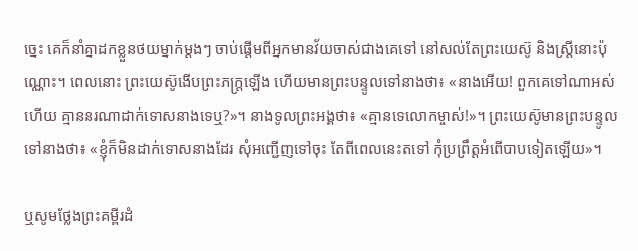ច្នេះ គេក៏នាំគ្នាដកខ្លួនថយម្នាក់ម្តងៗ ចាប់ផ្តើមពីអ្នកមានវ័យចាស់ជាងគេទៅ នៅសល់តែព្រះយេស៊ូ និងស្ត្រីនោះប៉ុណ្ណោះ។ ពេលនោះ ព្រះយេស៊ូងើបព្រះភក្ត្រឡើង ហើយមានព្រះបន្ទូលទៅនាងថា៖ «នាងអើយ! ពួកគេទៅណាអស់ហើយ គ្មាននរណាដាក់ទោសនាងទេឬ?»។ នាងទូលព្រះអង្គថា៖ «គ្មានទេលោកម្ចាស់!»។ ព្រះយេស៊ូមានព្រះបន្ទូលទៅនាងថា៖ «ខ្ញុំក៏មិនដាក់ទោសនាងដែរ សុំអញ្ជើញទៅចុះ តែពីពេលនេះតទៅ កុំប្រព្រឹត្តអំពើបាបទៀតឡើយ»។

ឬសូមថ្លែងព្រះគម្ពីរដំ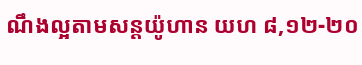ណឹងល្អតាមសន្តយ៉ូហាន យហ ៨,១២-២០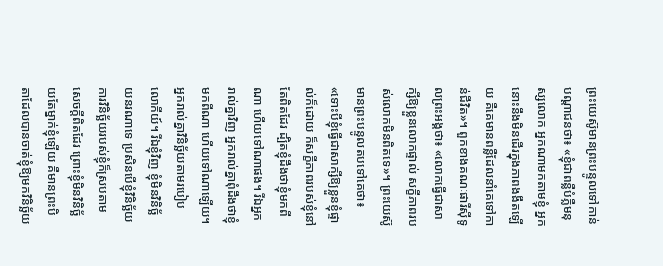ព្រះយេស៊ូមានព្រះបន្ទូលទៅកាន់បណ្តាជនថា៖ «ខ្ញុំជាពន្លឺបំភ្លឺមនុស្សលោក អ្នកណាមកតាមខ្ញុំ អ្នកនោះនឹងមិនដើរក្នុងភាពងងឹតឡើយ គឺគេមានពន្លឺដែលនាំគេទៅកាន់ជីវិត»។ ពួកខាងគណៈផារីស៊ីទូលព្រះអង្គថា៖ «លោកធ្វើជាសាក្សីឱ្យខ្លួនលោកផ្ទាល់ សក្ខីភាពរបស់លោកមិនពិតទេ»។ ព្រះយេស៊ូមានព្រះបន្ទូលតបទៅគេថា៖ «ទោះបីខ្ញុំធ្វើជាសាក្សីឱ្យខ្លួនខ្ញុំផ្ទាល់ក៏ដោយ ក៏សក្ខីភាពរបស់ខ្ញុំនៅតែពិតដែរ ដ្បិតខ្ញុំដឹងថាខ្ញុំមកពីណា ហើយទៅណាផង។ រីឯអ្នករាល់គ្នាវិញ អ្នករាល់គ្នាពុំដឹងថាខ្ញុំមកពីណា ហើយទៅណាឡើយ។ អ្នករាល់គ្នាវិនិច្ឆ័យតាមរបៀបលោកីយ៍។ រីឯខ្ញុំវិញ ខ្ញុំមិនវិនិច្ឆ័យនរណាទេ ប្រសិនបើខ្ញុំវិនិច្ឆ័យ ការវិនិច្ឆ័យរបស់ខ្ញុំក៏ស្របតាមសេចក្តីពិតដែរ ព្រោះខ្ញុំមិនវិនិច្ឆ័យតែម្នាក់ខ្ញុំឡើយ គឺមានព្រះបិតាដែលបានចាត់ខ្ញុំឱ្យមកវិនិច្ឆ័យ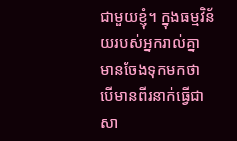ជាមួយខ្ញុំ។ ក្នុងធម្មវិន័យរបស់អ្នករាល់គ្នា មានចែងទុកមកថា បើមានពីរនាក់ធ្វើជាសា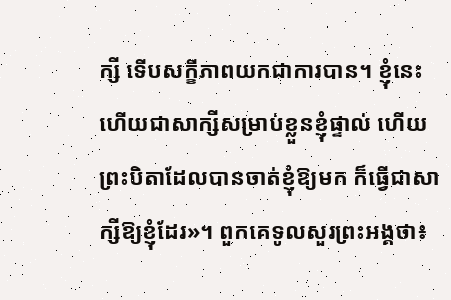ក្សី ទើបសក្ខីភាពយកជាការបាន។ ខ្ញុំនេះហើយជាសាក្សីសម្រាប់ខ្លួនខ្ញុំផ្ទាល់ ហើយព្រះបិតាដែលបានចាត់ខ្ញុំឱ្យមក ក៏ធ្វើជាសាក្សីឱ្យខ្ញុំដែរ»។ ពួកគេទូលសួរព្រះអង្គថា៖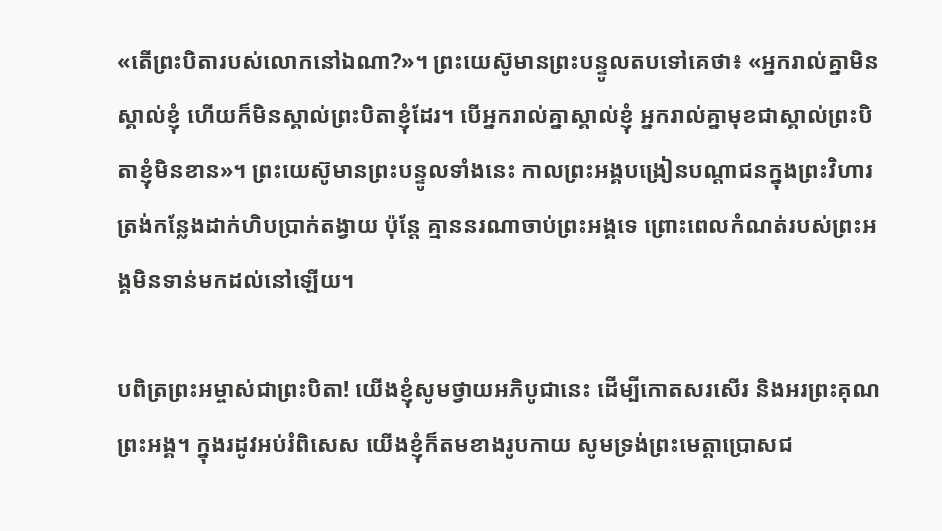«តើព្រះបិតារបស់លោកនៅឯណា?»។ ព្រះយេស៊ូមានព្រះបន្ទូលតបទៅគេថា៖ «អ្នករាល់គ្នាមិនស្គាល់ខ្ញុំ ហើយក៏មិនស្គាល់ព្រះបិតាខ្ញុំដែរ។ បើអ្នករាល់គ្នាស្គាល់ខ្ញុំ អ្នករាល់គ្នាមុខជាស្គាល់ព្រះបិតាខ្ញុំមិនខាន»។ ព្រះយេស៊ូមានព្រះបន្ទូលទាំងនេះ កាលព្រះអង្គបង្រៀនបណ្តាជនក្នុងព្រះវិហារ ត្រង់កន្លែងដាក់ហិបប្រាក់តង្វាយ ប៉ុន្តែ គ្មាននរណាចាប់ព្រះអង្គទេ ព្រោះពេលកំណត់របស់ព្រះអង្គមិនទាន់មកដល់នៅឡើយ។

បពិត្រព្រះអម្ចាស់ជាព្រះបិតា! យើងខ្ញុំសូមថ្វាយអភិបូជានេះ ដើម្បីកោតសរសើរ និងអរព្រះគុណព្រះអង្គ។ ក្នុងរដូវអប់រំពិសេស យើងខ្ញុំក៏តមខាងរូបកាយ សូមទ្រង់ព្រះមេត្តាប្រោសជ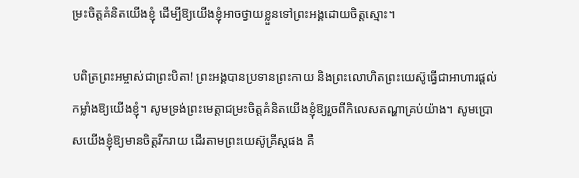ម្រះចិត្តគំនិតយើងខ្ញុំ ដើម្បីឱ្យយើងខ្ញុំអាចថ្វាយខ្លួនទៅព្រះអង្គដោយចិត្តស្មោះ។

បពិត្រព្រះអម្ចាស់ជាព្រះបិតា! ព្រះអង្គបានប្រទានព្រះកាយ និងព្រះលោហិតព្រះយេស៊ូធ្វើជាអាហារផ្តល់កម្លាំងឱ្យយើងខ្ញុំ។ សូមទ្រង់ព្រះមេត្តាជម្រះចិត្តគំនិតយើងខ្ញុំឱ្យរួចពីកិលេសតណ្ហាគ្រប់យ៉ាង។ សូមប្រោសយើងខ្ញុំឱ្យមានចិត្តរីករាយ ដើរតាមព្រះយេស៊ូគ្រីស្តផង គឺ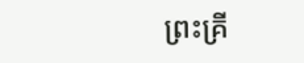ព្រះគ្រី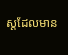ស្តដែលមាន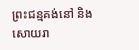ព្រះជន្មគង់នៅ និងសោយរា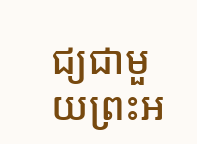ជ្យជាមួយព្រះអ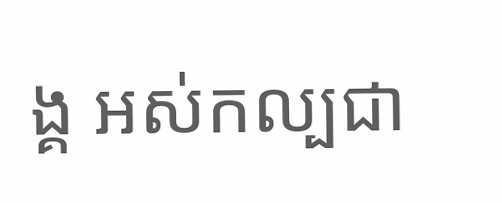ង្គ អស់កល្បជា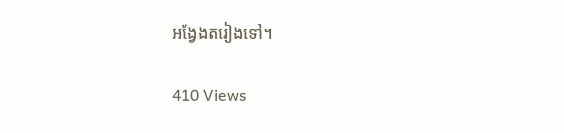អង្វែងតរៀងទៅ។

410 Views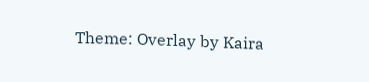Theme: Overlay by Kaira